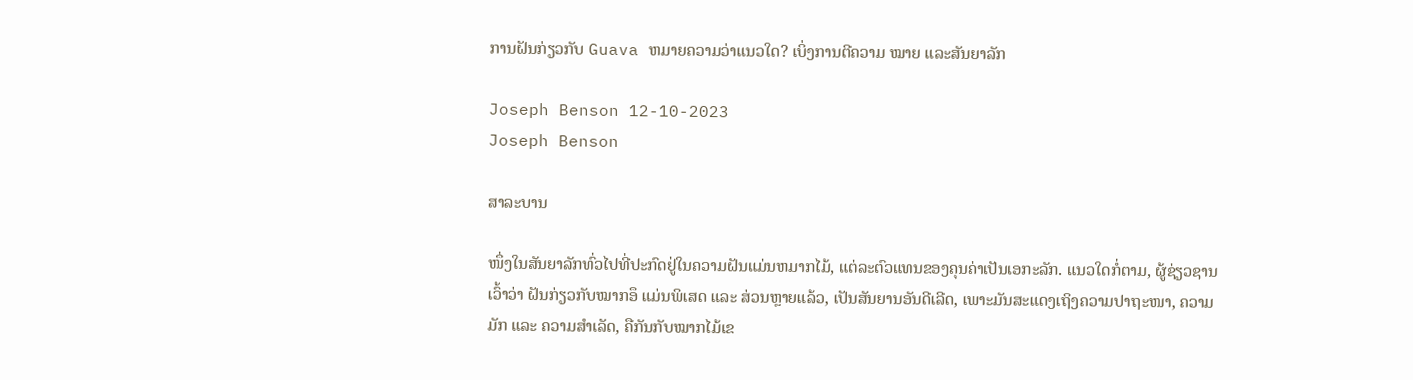ການຝັນກ່ຽວກັບ Guava ຫມາຍຄວາມວ່າແນວໃດ? ເບິ່ງການຕີຄວາມ ໝາຍ ແລະສັນຍາລັກ

Joseph Benson 12-10-2023
Joseph Benson

ສາລະບານ

ໜຶ່ງໃນສັນຍາລັກທົ່ວໄປທີ່ປະກົດຢູ່ໃນຄວາມຝັນແມ່ນຫມາກໄມ້, ແຕ່ລະຕົວແທນຂອງຄຸນຄ່າເປັນເອກະລັກ. ແນວໃດກໍ່ຕາມ, ຜູ້ຊ່ຽວຊານເວົ້າວ່າ ຝັນກ່ຽວກັບໝາກອຶ ແມ່ນພິເສດ ແລະ ສ່ວນຫຼາຍແລ້ວ, ເປັນສັນຍານອັນດີເລີດ, ເພາະມັນສະແດງເຖິງຄວາມປາຖະໜາ, ຄວາມມັກ ແລະ ຄວາມສຳເລັດ, ຄືກັນກັບໝາກໄມ້ເຂ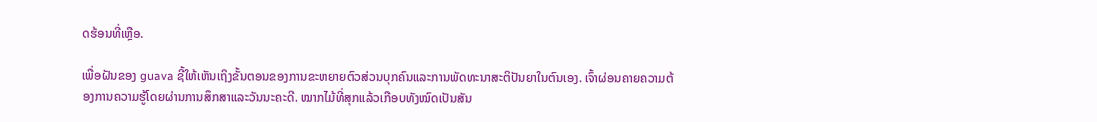ດຮ້ອນທີ່ເຫຼືອ.

ເພື່ອຝັນຂອງ guava ຊີ້ໃຫ້ເຫັນເຖິງຂັ້ນຕອນຂອງການຂະຫຍາຍຕົວສ່ວນບຸກຄົນແລະການພັດທະນາສະຕິປັນຍາໃນຕົນເອງ. ເຈົ້າຜ່ອນຄາຍຄວາມຕ້ອງການຄວາມຮູ້ໂດຍຜ່ານການສຶກສາແລະວັນນະຄະດີ. ໝາກໄມ້ທີ່ສຸກແລ້ວເກືອບທັງໝົດເປັນສັນ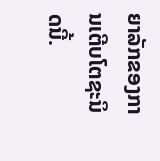ຍາລັກຂອງການເຕີບໂຕຊະນິດນີ້.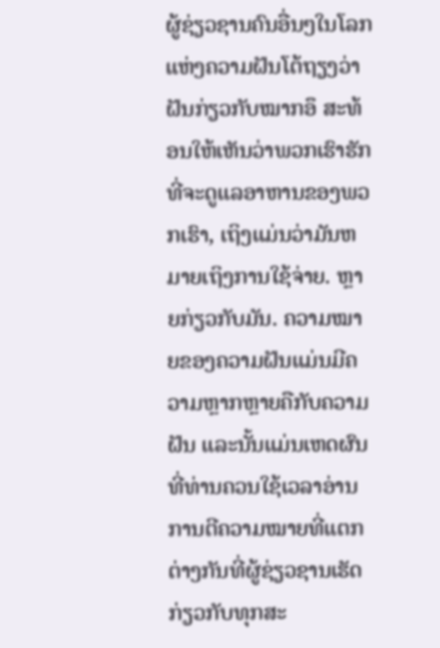ຜູ້ຊ່ຽວຊານຄົນອື່ນໆໃນໂລກແຫ່ງຄວາມຝັນໂຕ້ຖຽງວ່າ ຝັນກ່ຽວກັບໝາກອຶ ສະທ້ອນໃຫ້ເຫັນວ່າພວກເຮົາຮັກທີ່ຈະດູແລອາຫານຂອງພວກເຮົາ, ເຖິງແມ່ນວ່າມັນຫມາຍເຖິງການໃຊ້ຈ່າຍ. ຫຼາຍກ່ຽວກັບມັນ. ຄວາມໝາຍຂອງຄວາມຝັນແມ່ນມີຄວາມຫຼາກຫຼາຍຄືກັບຄວາມຝັນ ແລະນັ້ນແມ່ນເຫດຜົນທີ່ທ່ານຄວນໃຊ້ເວລາອ່ານການຕີຄວາມໝາຍທີ່ແຕກຕ່າງກັນທີ່ຜູ້ຊ່ຽວຊານເຮັດກ່ຽວກັບທຸກສະ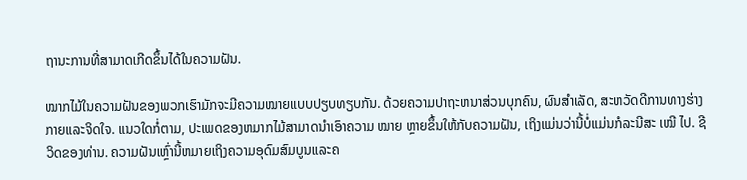ຖານະການທີ່ສາມາດເກີດຂຶ້ນໄດ້ໃນຄວາມຝັນ.

ໝາກໄມ້ໃນຄວາມຝັນຂອງພວກເຮົາມັກຈະມີຄວາມໝາຍແບບປຽບທຽບກັນ. ດ້ວຍຄວາມປາຖະຫນາສ່ວນບຸກຄົນ, ຜົນສໍາເລັດ, ສະຫວັດດີການທາງຮ່າງກາຍແລະຈິດໃຈ. ແນວໃດກໍ່ຕາມ, ປະເພດຂອງຫມາກໄມ້ສາມາດນໍາເອົາຄວາມ ໝາຍ ຫຼາຍຂຶ້ນໃຫ້ກັບຄວາມຝັນ, ເຖິງແມ່ນວ່ານີ້ບໍ່ແມ່ນກໍລະນີສະ ເໝີ ໄປ. ຊີວິດຂອງທ່ານ. ຄວາມຝັນເຫຼົ່ານີ້ຫມາຍເຖິງຄວາມອຸດົມສົມບູນແລະຄ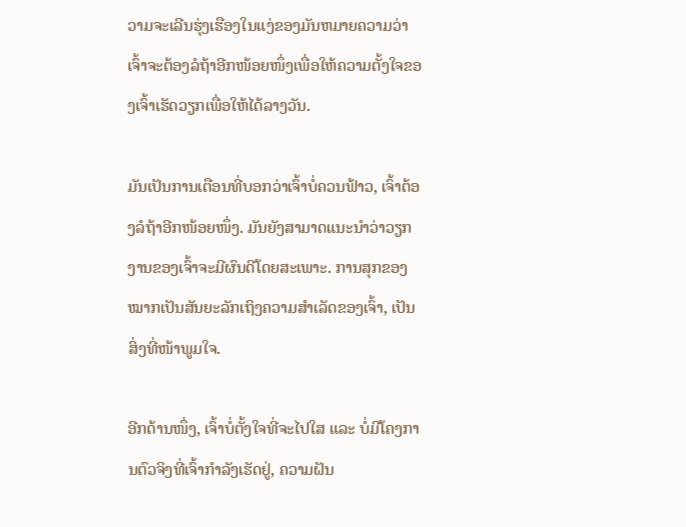ວາມຈະເລີນຮຸ່ງເຮືອງໃນແງ່ຂອງມັນຫມາຍຄວາມວ່າເຈົ້າຈະຕ້ອງລໍຖ້າອີກໜ້ອຍໜຶ່ງເພື່ອໃຫ້ຄວາມຕັ້ງໃຈຂອງເຈົ້າເຮັດວຽກເພື່ອໃຫ້ໄດ້ລາງວັນ.

ມັນເປັນການເຕືອນທີ່ບອກວ່າເຈົ້າບໍ່ຄວນຟ້າວ, ເຈົ້າຕ້ອງລໍຖ້າອີກໜ້ອຍໜຶ່ງ. ມັນຍັງສາມາດແນະນໍາວ່າວຽກງານຂອງເຈົ້າຈະມີຜົນດີໂດຍສະເພາະ. ການສຸກຂອງໝາກເປັນສັນຍະລັກເຖິງຄວາມສຳເລັດຂອງເຈົ້າ, ເປັນສິ່ງທີ່ໜ້າພູມໃຈ.

ອີກດ້ານໜຶ່ງ, ເຈົ້າບໍ່ຕັ້ງໃຈທີ່ຈະໄປໃສ ແລະ ບໍ່ມີໂຄງການຕົວຈິງທີ່ເຈົ້າກຳລັງເຮັດຢູ່, ຄວາມຝັນ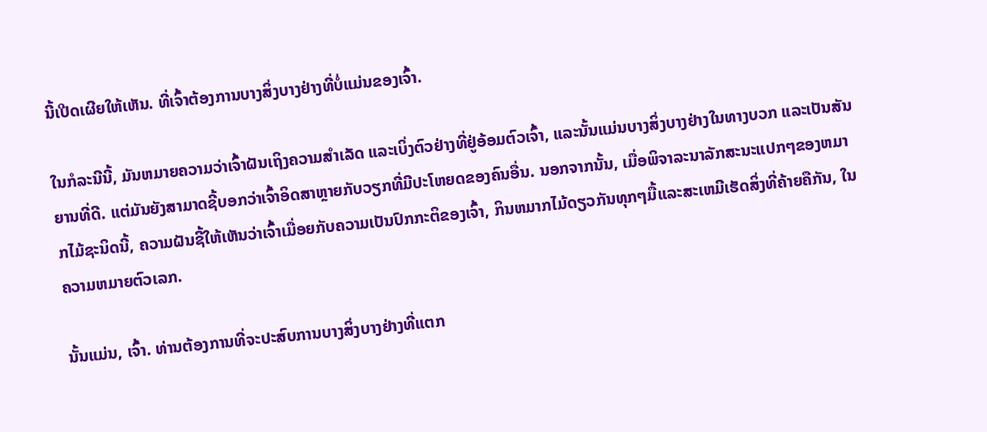ນີ້ເປີດເຜີຍໃຫ້ເຫັນ. ທີ່ເຈົ້າຕ້ອງການບາງສິ່ງບາງຢ່າງທີ່ບໍ່ແມ່ນຂອງເຈົ້າ.

ໃນກໍລະນີນີ້, ມັນຫມາຍຄວາມວ່າເຈົ້າຝັນເຖິງຄວາມສໍາເລັດ ແລະເບິ່ງຕົວຢ່າງທີ່ຢູ່ອ້ອມຕົວເຈົ້າ, ແລະນັ້ນແມ່ນບາງສິ່ງບາງຢ່າງໃນທາງບວກ ແລະເປັນສັນຍານທີ່ດີ. ແຕ່ມັນຍັງສາມາດຊີ້ບອກວ່າເຈົ້າອິດສາຫຼາຍກັບວຽກທີ່ມີປະໂຫຍດຂອງຄົນອື່ນ. ນອກຈາກນັ້ນ, ເມື່ອພິຈາລະນາລັກສະນະແປກໆຂອງຫມາກໄມ້ຊະນິດນີ້, ຄວາມຝັນຊີ້ໃຫ້ເຫັນວ່າເຈົ້າເມື່ອຍກັບຄວາມເປັນປົກກະຕິຂອງເຈົ້າ, ກິນຫມາກໄມ້ດຽວກັນທຸກໆມື້ແລະສະເຫມີເຮັດສິ່ງທີ່ຄ້າຍຄືກັນ, ໃນຄວາມຫມາຍຕົວເລກ.

ນັ້ນແມ່ນ, ເຈົ້າ. ທ່ານຕ້ອງການທີ່ຈະປະສົບການບາງສິ່ງບາງຢ່າງທີ່ແຕກ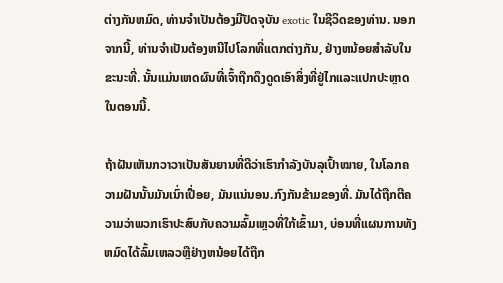ຕ່າງກັນຫມົດ, ທ່ານຈໍາເປັນຕ້ອງມີປັດຈຸບັນ exotic ໃນຊີວິດຂອງທ່ານ. ນອກຈາກນີ້, ທ່ານຈໍາເປັນຕ້ອງຫນີໄປໂລກທີ່ແຕກຕ່າງກັນ, ຢ່າງຫນ້ອຍສໍາລັບໃນຂະນະທີ່. ນັ້ນແມ່ນເຫດຜົນທີ່ເຈົ້າຖືກດຶງດູດເອົາສິ່ງທີ່ຢູ່ໄກແລະແປກປະຫຼາດໃນຕອນນີ້.

ຖ້າຝັນເຫັນກວາວາເປັນສັນຍານທີ່ດີວ່າເຮົາກຳລັງບັນລຸເປົ້າໝາຍ, ໃນໂລກຄວາມຝັນນັ້ນມັນເນົ່າເປື່ອຍ, ມັນແນ່ນອນ.ກົງກັນຂ້າມຂອງທີ່. ມັນໄດ້ຖືກຕີຄວາມວ່າພວກເຮົາປະສົບກັບຄວາມລົ້ມເຫຼວທີ່ໃກ້ເຂົ້າມາ, ບ່ອນທີ່ແຜນການທັງຫມົດໄດ້ລົ້ມເຫລວຫຼືຢ່າງຫນ້ອຍໄດ້ຖືກ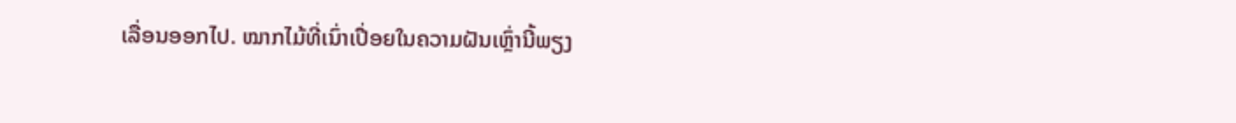ເລື່ອນອອກໄປ. ໝາກໄມ້ທີ່ເນົ່າເປື່ອຍໃນຄວາມຝັນເຫຼົ່ານີ້ພຽງ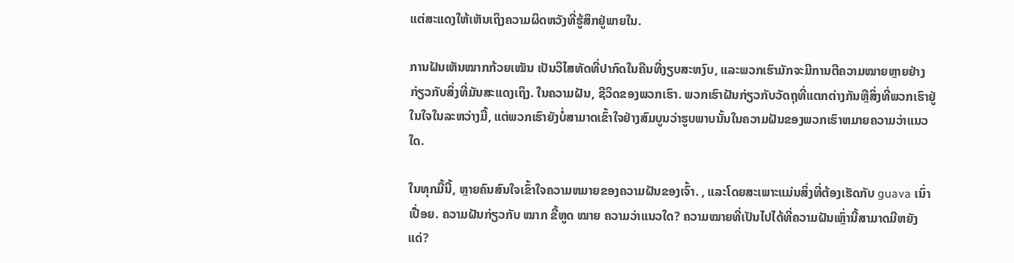ແຕ່ສະແດງໃຫ້ເຫັນເຖິງຄວາມຜິດຫວັງທີ່ຮູ້ສຶກຢູ່ພາຍໃນ.

ການຝັນເຫັນໝາກກ້ວຍເໝັນ ເປັນວິໄສທັດທີ່ປາກົດໃນຄືນທີ່ງຽບສະຫງົບ, ແລະພວກເຮົາມັກຈະມີການຕີຄວາມໝາຍຫຼາຍຢ່າງກ່ຽວກັບສິ່ງທີ່ມັນສະແດງເຖິງ. ໃນຄວາມຝັນ, ຊີວິດຂອງພວກເຮົາ. ພວກເຮົາຝັນກ່ຽວກັບວັດຖຸທີ່ແຕກຕ່າງກັນຫຼືສິ່ງທີ່ພວກເຮົາຢູ່ໃນໃຈໃນລະຫວ່າງມື້, ແຕ່ພວກເຮົາຍັງບໍ່ສາມາດເຂົ້າໃຈຢ່າງສົມບູນວ່າຮູບພາບນັ້ນໃນຄວາມຝັນຂອງພວກເຮົາຫມາຍຄວາມວ່າແນວໃດ.

ໃນທຸກມື້ນີ້, ຫຼາຍຄົນສົນໃຈເຂົ້າໃຈຄວາມຫມາຍຂອງຄວາມຝັນຂອງເຈົ້າ. , ແລະໂດຍສະເພາະແມ່ນສິ່ງທີ່ຕ້ອງເຮັດກັບ guava ເນົ່າເປື່ອຍ. ຄວາມຝັນກ່ຽວກັບ ໝາກ ຂີ້ຫູດ ໝາຍ ຄວາມວ່າແນວໃດ? ຄວາມໝາຍທີ່ເປັນໄປໄດ້ທີ່ຄວາມຝັນເຫຼົ່ານີ້ສາມາດມີຫຍັງແດ່?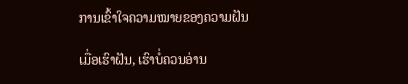ການເຂົ້າໃຈຄວາມໝາຍຂອງຄວາມຝັນ

ເມື່ອເຮົາຝັນ, ເຮົາບໍ່ຄວນອ່ານ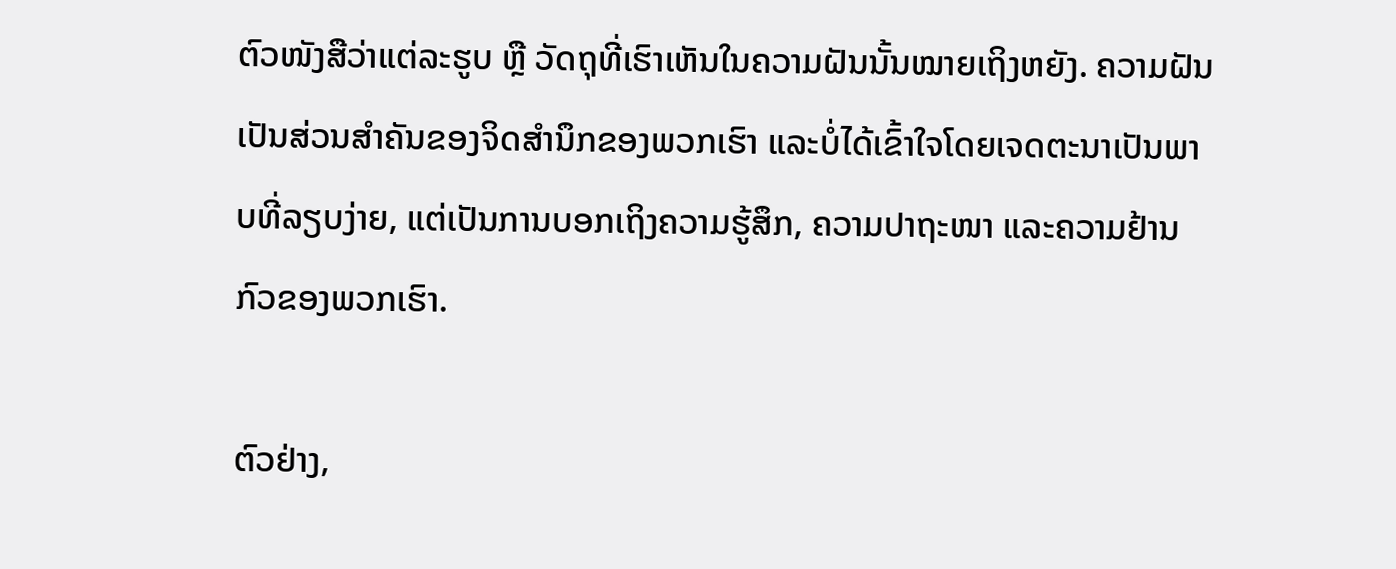ຕົວໜັງສືວ່າແຕ່ລະຮູບ ຫຼື ວັດຖຸທີ່ເຮົາເຫັນໃນຄວາມຝັນນັ້ນໝາຍເຖິງຫຍັງ. ຄວາມຝັນເປັນສ່ວນສຳຄັນຂອງຈິດສຳນຶກຂອງພວກເຮົາ ແລະບໍ່ໄດ້ເຂົ້າໃຈໂດຍເຈດຕະນາເປັນພາບທີ່ລຽບງ່າຍ, ແຕ່ເປັນການບອກເຖິງຄວາມຮູ້ສຶກ, ຄວາມປາຖະໜາ ແລະຄວາມຢ້ານກົວຂອງພວກເຮົາ.

ຕົວຢ່າງ,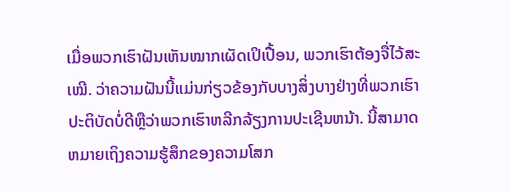ເມື່ອພວກເຮົາຝັນເຫັນໝາກເຜັດເປິເປື້ອນ, ພວກເຮົາຕ້ອງຈື່ໄວ້ສະເໝີ. ວ່າຄວາມຝັນນີ້ແມ່ນກ່ຽວຂ້ອງກັບບາງສິ່ງບາງຢ່າງທີ່ພວກເຮົາປະຕິບັດບໍ່ດີຫຼືວ່າພວກເຮົາຫລີກລ້ຽງການປະເຊີນຫນ້າ. ນີ້ສາມາດຫມາຍເຖິງຄວາມຮູ້ສຶກຂອງຄວາມໂສກ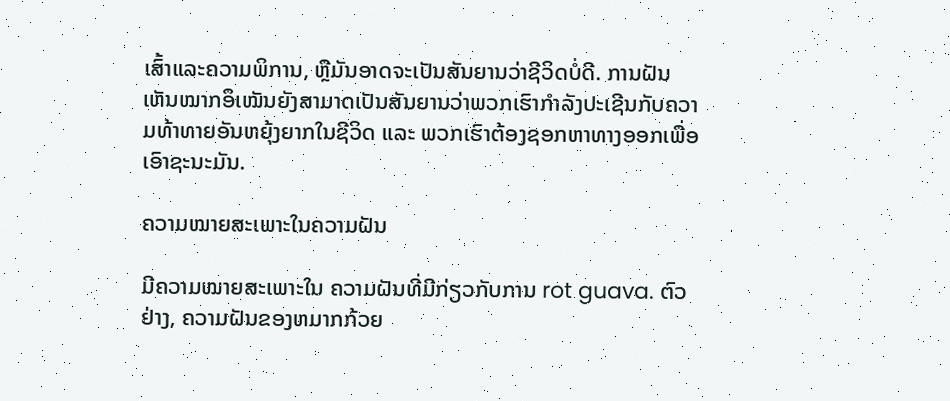ເສົ້າແລະຄວາມພິການ, ຫຼືມັນອາດຈະເປັນສັນຍານວ່າຊີວິດບໍ່ດີ. ການຝັນເຫັນໝາກອຶເໝັນຍັງສາມາດເປັນສັນຍານວ່າພວກເຮົາກຳລັງປະເຊີນກັບຄວາມທ້າທາຍອັນຫຍຸ້ງຍາກໃນຊີວິດ ແລະ ພວກເຮົາຕ້ອງຊອກຫາທາງອອກເພື່ອເອົາຊະນະມັນ.

ຄວາມໝາຍສະເພາະໃນຄວາມຝັນ

ມີຄວາມໝາຍສະເພາະໃນ ຄວາມຝັນທີ່ມີກ່ຽວກັບການ rot guava. ຕົວຢ່າງ, ຄວາມຝັນຂອງຫມາກກ້ວຍ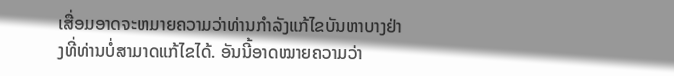ເສື່ອມອາດຈະຫມາຍຄວາມວ່າທ່ານກໍາລັງແກ້ໄຂບັນຫາບາງຢ່າງທີ່ທ່ານບໍ່ສາມາດແກ້ໄຂໄດ້. ອັນນີ້ອາດໝາຍຄວາມວ່າ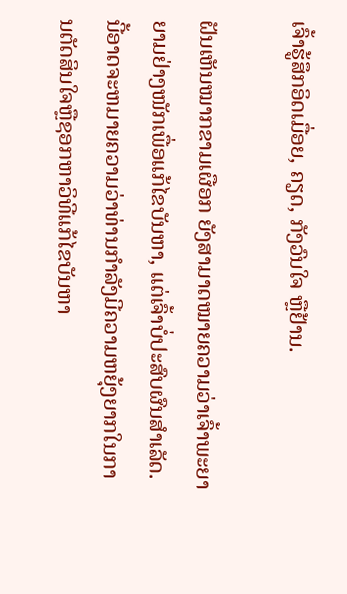ເຈົ້າຮູ້ສຶກອິດເມື່ອຍ, ຄຽດ, ກັງວົນໃຈ ຫຼືຢ້ານ.

ຝັນເຫັນໝາກຂາມເຜືອກ ຍັງສາມາດໝາຍຄວາມວ່າເຈົ້າພະຍາຍາມຢ່າງໜັກເພື່ອແກ້ໄຂບັນຫາ, ແຕ່ເຈົ້າບໍ່ປະສົບຜົນສຳເລັດ. ນີ້ອາດຈະຫມາຍຄວາມວ່າທ່ານກໍາລັງມີຄວາມຫຍຸ້ງຍາກໃນການຕັດສິນໃຈຫຼືຊອກຫາວິທີແກ້ໄຂບັນຫາ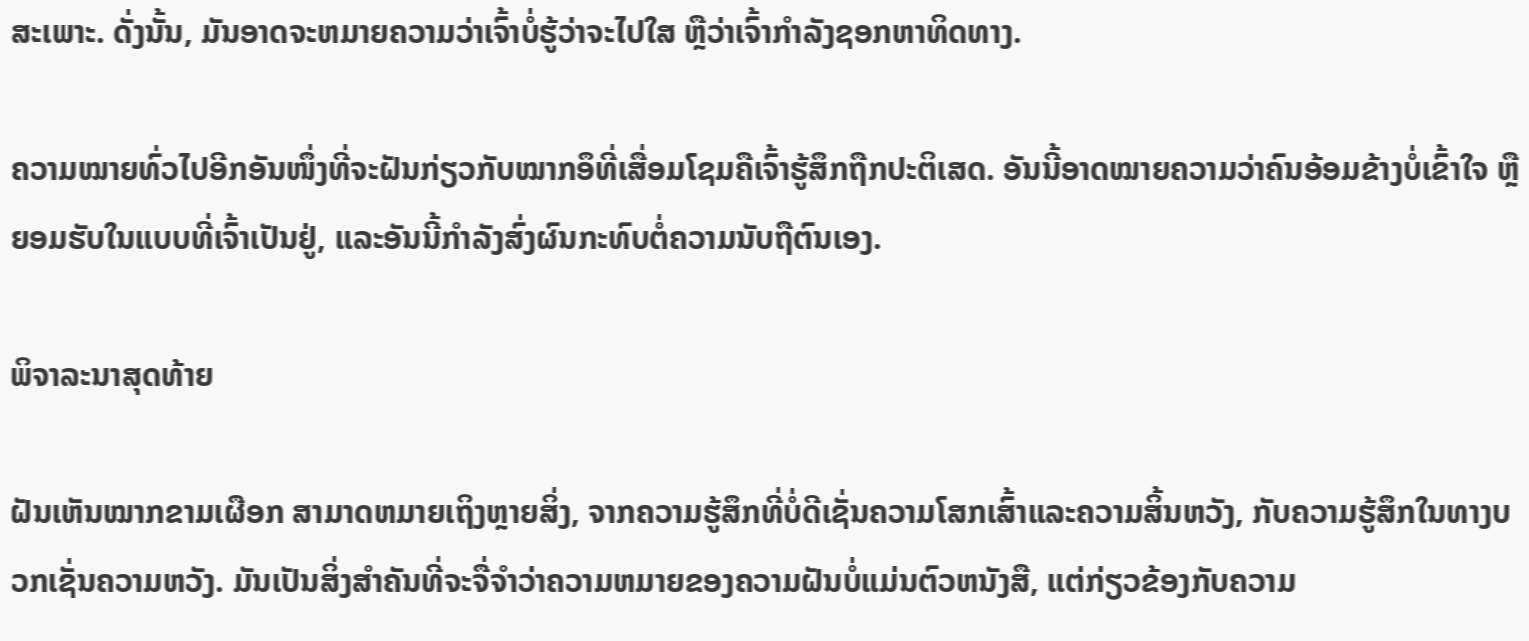ສະເພາະ. ດັ່ງນັ້ນ, ມັນອາດຈະຫມາຍຄວາມວ່າເຈົ້າບໍ່ຮູ້ວ່າຈະໄປໃສ ຫຼືວ່າເຈົ້າກໍາລັງຊອກຫາທິດທາງ.

ຄວາມໝາຍທົ່ວໄປອີກອັນໜຶ່ງທີ່ຈະຝັນກ່ຽວກັບໝາກອຶທີ່ເສື່ອມໂຊມຄືເຈົ້າຮູ້ສຶກຖືກປະຕິເສດ. ອັນນີ້ອາດໝາຍຄວາມວ່າຄົນອ້ອມຂ້າງບໍ່ເຂົ້າໃຈ ຫຼື ຍອມຮັບໃນແບບທີ່ເຈົ້າເປັນຢູ່, ແລະອັນນີ້ກຳລັງສົ່ງຜົນກະທົບຕໍ່ຄວາມນັບຖືຕົນເອງ.

ພິຈາລະນາສຸດທ້າຍ

ຝັນເຫັນໝາກຂາມເຜືອກ ສາມາດຫມາຍເຖິງຫຼາຍສິ່ງ, ຈາກຄວາມຮູ້ສຶກທີ່ບໍ່ດີເຊັ່ນຄວາມໂສກເສົ້າແລະຄວາມສິ້ນຫວັງ, ກັບຄວາມຮູ້ສຶກໃນທາງບວກເຊັ່ນຄວາມຫວັງ. ມັນເປັນສິ່ງສໍາຄັນທີ່ຈະຈື່ຈໍາວ່າຄວາມຫມາຍຂອງຄວາມຝັນບໍ່ແມ່ນຕົວຫນັງສື, ແຕ່ກ່ຽວຂ້ອງກັບຄວາມ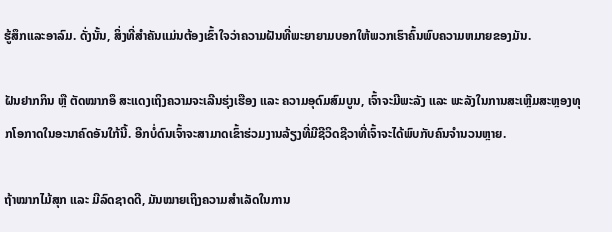ຮູ້ສຶກແລະອາລົມ. ດັ່ງນັ້ນ, ສິ່ງທີ່ສໍາຄັນແມ່ນຕ້ອງເຂົ້າໃຈວ່າຄວາມຝັນທີ່ພະຍາຍາມບອກໃຫ້ພວກເຮົາຄົ້ນພົບຄວາມຫມາຍຂອງມັນ.

ຝັນຢາກກິນ ຫຼື ຕັດໝາກອຶ ສະແດງເຖິງຄວາມຈະເລີນຮຸ່ງເຮືອງ ແລະ ຄວາມອຸດົມສົມບູນ, ເຈົ້າຈະມີພະລັງ ແລະ ພະລັງໃນການສະເຫຼີມສະຫຼອງທຸກໂອກາດໃນອະນາຄົດອັນໃກ້ນີ້. ອີກບໍ່ດົນເຈົ້າຈະສາມາດເຂົ້າຮ່ວມງານລ້ຽງທີ່ມີຊີວິດຊີວາທີ່ເຈົ້າຈະໄດ້ພົບກັບຄົນຈຳນວນຫຼາຍ.

ຖ້າໝາກໄມ້ສຸກ ແລະ ມີລົດຊາດດີ, ມັນໝາຍເຖິງຄວາມສຳເລັດໃນການ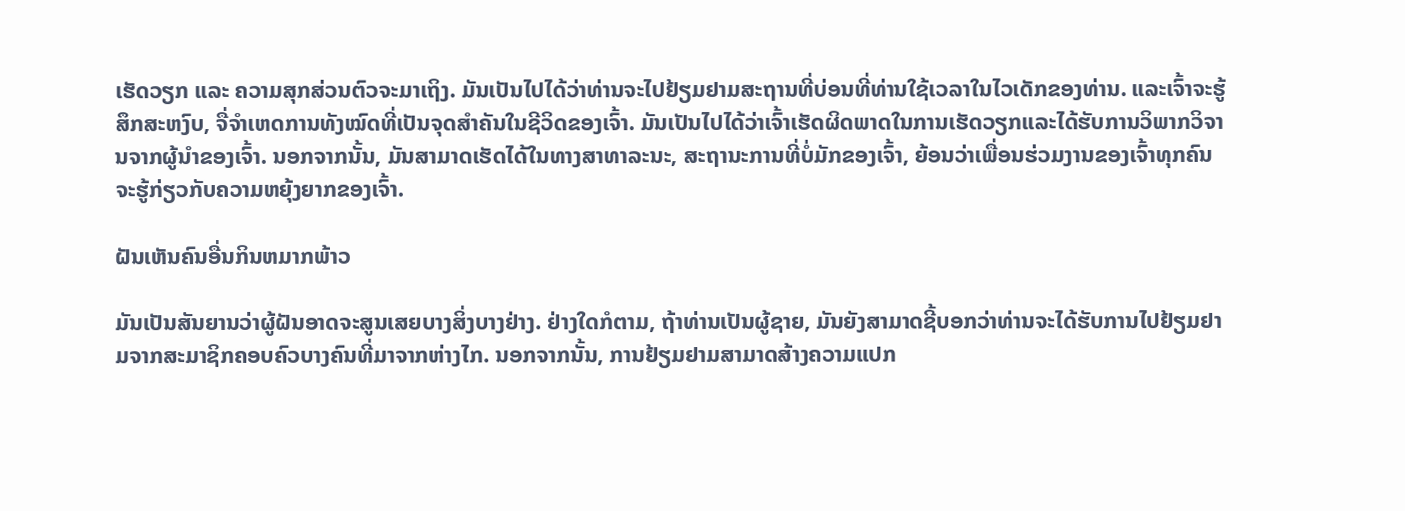ເຮັດວຽກ ແລະ ຄວາມສຸກສ່ວນຕົວຈະມາເຖິງ. ມັນເປັນໄປໄດ້ວ່າທ່ານຈະໄປຢ້ຽມຢາມສະຖານທີ່ບ່ອນທີ່ທ່ານໃຊ້ເວລາໃນໄວເດັກຂອງທ່ານ. ແລະເຈົ້າຈະຮູ້ສຶກສະຫງົບ, ຈື່ຈໍາເຫດການທັງໝົດທີ່ເປັນຈຸດສໍາຄັນໃນຊີວິດຂອງເຈົ້າ. ມັນເປັນໄປໄດ້ວ່າເຈົ້າເຮັດຜິດພາດໃນການເຮັດວຽກແລະໄດ້ຮັບການວິພາກວິຈານຈາກຜູ້ນໍາຂອງເຈົ້າ. ນອກຈາກນັ້ນ, ມັນສາມາດເຮັດໄດ້ໃນທາງສາທາລະນະ, ສະຖານະການທີ່ບໍ່ມັກຂອງເຈົ້າ, ຍ້ອນວ່າເພື່ອນຮ່ວມງານຂອງເຈົ້າທຸກຄົນຈະຮູ້ກ່ຽວກັບຄວາມຫຍຸ້ງຍາກຂອງເຈົ້າ.

ຝັນເຫັນຄົນອື່ນກິນຫມາກພ້າວ

ມັນເປັນສັນຍານວ່າຜູ້ຝັນອາດຈະສູນເສຍບາງສິ່ງບາງຢ່າງ. ຢ່າງໃດກໍຕາມ, ຖ້າທ່ານເປັນຜູ້ຊາຍ, ມັນຍັງສາມາດຊີ້ບອກວ່າທ່ານຈະໄດ້ຮັບການໄປຢ້ຽມຢາມຈາກສະມາຊິກຄອບຄົວບາງຄົນທີ່ມາຈາກຫ່າງໄກ. ນອກຈາກນັ້ນ, ການຢ້ຽມຢາມສາມາດສ້າງຄວາມແປກ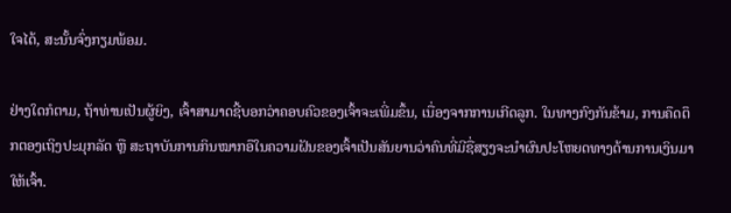ໃຈໄດ້, ສະນັ້ນຈົ່ງກຽມພ້ອມ.

ຢ່າງໃດກໍຕາມ, ຖ້າທ່ານເປັນຜູ້ຍິງ, ເຈົ້າສາມາດຊີ້ບອກວ່າຄອບຄົວຂອງເຈົ້າຈະເພີ່ມຂຶ້ນ, ເນື່ອງຈາກການເກີດລູກ. ໃນທາງກົງກັນຂ້າມ, ການຄຶດຕຶກຕອງເຖິງປະມຸກລັດ ຫຼື ສະຖາບັນການກິນໝາກອຶໃນຄວາມຝັນຂອງເຈົ້າເປັນສັນຍານວ່າຄົນທີ່ມີຊື່ສຽງຈະນຳຜົນປະໂຫຍດທາງດ້ານການເງິນມາໃຫ້ເຈົ້າ.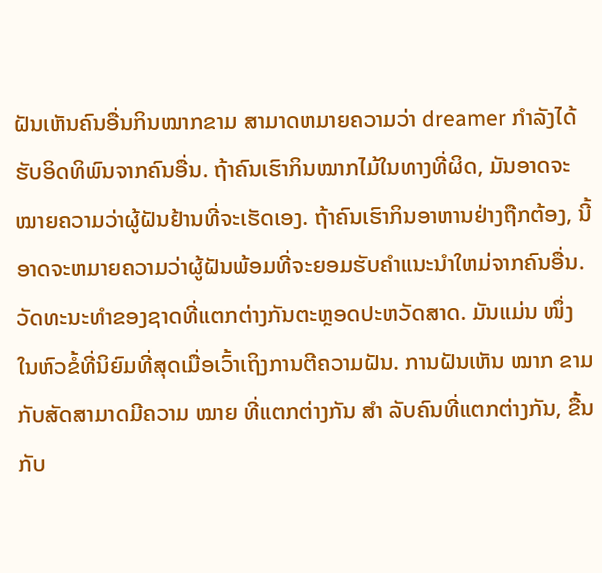ຝັນເຫັນຄົນອື່ນກິນໝາກຂາມ ສາມາດຫມາຍຄວາມວ່າ dreamer ກໍາລັງໄດ້ຮັບອິດທິພົນຈາກຄົນອື່ນ. ຖ້າຄົນເຮົາກິນໝາກໄມ້ໃນທາງທີ່ຜິດ, ມັນອາດຈະໝາຍຄວາມວ່າຜູ້ຝັນຢ້ານທີ່ຈະເຮັດເອງ. ຖ້າຄົນເຮົາກິນອາຫານຢ່າງຖືກຕ້ອງ, ນີ້ອາດຈະຫມາຍຄວາມວ່າຜູ້ຝັນພ້ອມທີ່ຈະຍອມຮັບຄໍາແນະນໍາໃຫມ່ຈາກຄົນອື່ນ. ວັດທະນະທໍາຂອງຊາດທີ່ແຕກຕ່າງກັນຕະຫຼອດປະຫວັດສາດ. ມັນແມ່ນ ໜຶ່ງ ໃນຫົວຂໍ້ທີ່ນິຍົມທີ່ສຸດເມື່ອເວົ້າເຖິງການຕີຄວາມຝັນ. ການຝັນເຫັນ ໝາກ ຂາມກັບສັດສາມາດມີຄວາມ ໝາຍ ທີ່ແຕກຕ່າງກັນ ສຳ ລັບຄົນທີ່ແຕກຕ່າງກັນ, ຂື້ນກັບ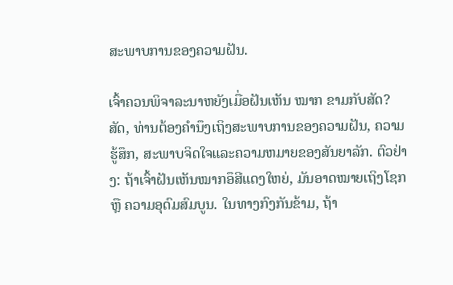ສະພາບການຂອງຄວາມຝັນ.

ເຈົ້າຄວນພິຈາລະນາຫຍັງເມື່ອຝັນເຫັນ ໝາກ ຂາມກັບສັດ? ສັດ, ທ່ານຕ້ອງຄໍານຶງເຖິງສະພາບການຂອງຄວາມຝັນ, ຄວາມຮູ້ສຶກ, ສະພາບຈິດໃຈແລະຄວາມຫມາຍຂອງສັນຍາລັກ. ຕົວຢ່າງ: ຖ້າເຈົ້າຝັນເຫັນໝາກອຶສີແດງໃຫຍ່, ມັນອາດໝາຍເຖິງໂຊກ ຫຼື ຄວາມອຸດົມສົມບູນ. ໃນທາງກົງກັນຂ້າມ, ຖ້າ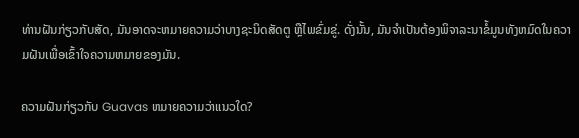ທ່ານຝັນກ່ຽວກັບສັດ, ມັນອາດຈະຫມາຍຄວາມວ່າບາງຊະນິດສັດຕູ ຫຼືໄພຂົ່ມຂູ່. ດັ່ງນັ້ນ, ມັນຈໍາເປັນຕ້ອງພິຈາລະນາຂໍ້ມູນທັງຫມົດໃນຄວາມຝັນເພື່ອເຂົ້າໃຈຄວາມຫມາຍຂອງມັນ.

ຄວາມຝັນກ່ຽວກັບ Guavas ຫມາຍຄວາມວ່າແນວໃດ?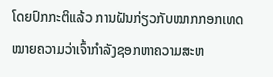ໂດຍປົກກະຕິແລ້ວ ການຝັນກ່ຽວກັບໝາກກອກເທດໝາຍຄວາມວ່າເຈົ້າກຳລັງຊອກຫາຄວາມສະຫ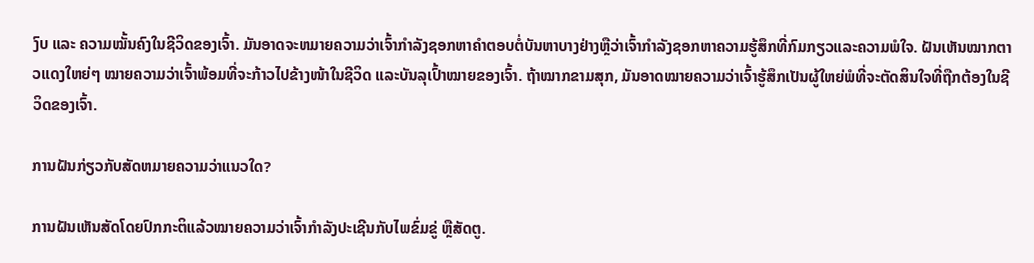ງົບ ແລະ ຄວາມໝັ້ນຄົງໃນຊີວິດຂອງເຈົ້າ. ມັນອາດຈະຫມາຍຄວາມວ່າເຈົ້າກໍາລັງຊອກຫາຄໍາຕອບຕໍ່ບັນຫາບາງຢ່າງຫຼືວ່າເຈົ້າກໍາລັງຊອກຫາຄວາມຮູ້ສຶກທີ່ກົມກຽວແລະຄວາມພໍໃຈ. ຝັນເຫັນໝາກຕາວແດງໃຫຍ່ໆ ໝາຍຄວາມວ່າເຈົ້າພ້ອມທີ່ຈະກ້າວໄປຂ້າງໜ້າໃນຊີວິດ ແລະບັນລຸເປົ້າໝາຍຂອງເຈົ້າ. ຖ້າໝາກຂາມສຸກ, ມັນອາດໝາຍຄວາມວ່າເຈົ້າຮູ້ສຶກເປັນຜູ້ໃຫຍ່ພໍທີ່ຈະຕັດສິນໃຈທີ່ຖືກຕ້ອງໃນຊີວິດຂອງເຈົ້າ.

ການຝັນກ່ຽວກັບສັດຫມາຍຄວາມວ່າແນວໃດ?

ການຝັນເຫັນສັດໂດຍປົກກະຕິແລ້ວໝາຍຄວາມວ່າເຈົ້າກຳລັງປະເຊີນກັບໄພຂົ່ມຂູ່ ຫຼືສັດຕູ.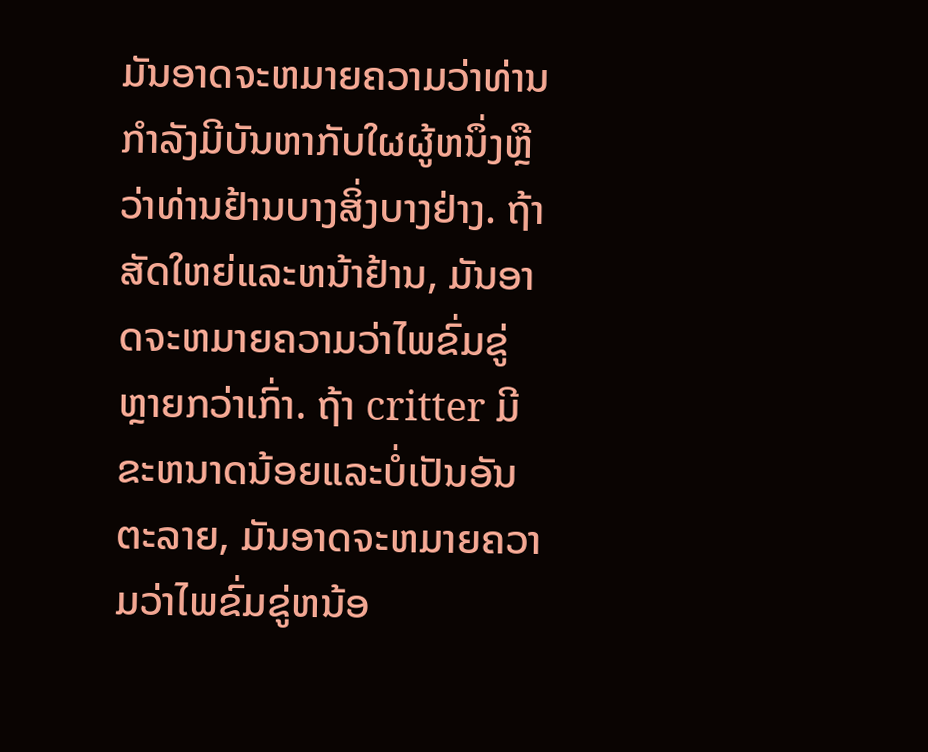ມັນອາດຈະຫມາຍຄວາມວ່າທ່ານກໍາລັງມີບັນຫາກັບໃຜຜູ້ຫນຶ່ງຫຼືວ່າທ່ານຢ້ານບາງສິ່ງບາງຢ່າງ. ຖ້າສັດໃຫຍ່ແລະຫນ້າຢ້ານ, ມັນອາດຈະຫມາຍຄວາມວ່າໄພຂົ່ມຂູ່ຫຼາຍກວ່າເກົ່າ. ຖ້າ critter ມີຂະຫນາດນ້ອຍແລະບໍ່ເປັນອັນຕະລາຍ, ມັນອາດຈະຫມາຍຄວາມວ່າໄພຂົ່ມຂູ່ຫນ້ອ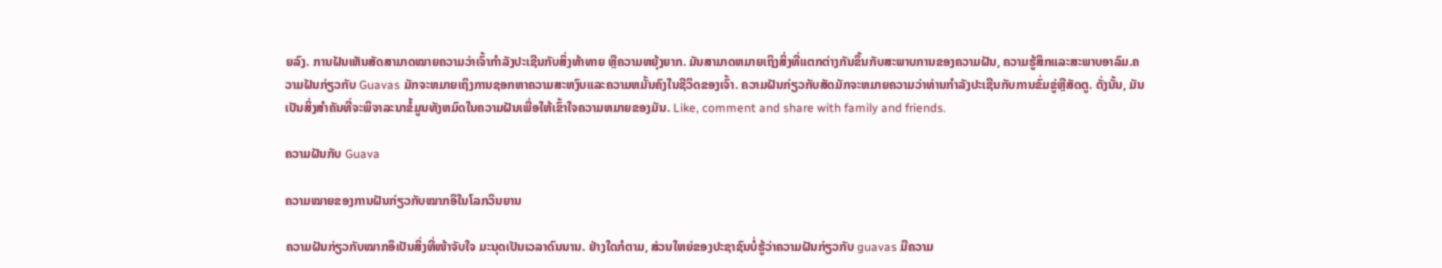ຍລົງ. ການຝັນເຫັນສັດສາມາດໝາຍຄວາມວ່າເຈົ້າກໍາລັງປະເຊີນກັບສິ່ງທ້າທາຍ ຫຼືຄວາມຫຍຸ້ງຍາກ. ມັນສາມາດຫມາຍເຖິງສິ່ງທີ່ແຕກຕ່າງກັນຂຶ້ນກັບສະພາບການຂອງຄວາມຝັນ, ຄວາມຮູ້ສຶກແລະສະພາບອາລົມ.ຄວາມຝັນກ່ຽວກັບ Guavas ມັກຈະຫມາຍເຖິງການຊອກຫາຄວາມສະຫງົບແລະຄວາມຫມັ້ນຄົງໃນຊີວິດຂອງເຈົ້າ. ຄວາມຝັນກ່ຽວກັບສັດມັກຈະຫມາຍຄວາມວ່າທ່ານກໍາລັງປະເຊີນກັບການຂົ່ມຂູ່ຫຼືສັດຕູ. ດັ່ງນັ້ນ, ມັນເປັນສິ່ງສໍາຄັນທີ່ຈະພິຈາລະນາຂໍ້ມູນທັງຫມົດໃນຄວາມຝັນເພື່ອໃຫ້ເຂົ້າໃຈຄວາມຫມາຍຂອງມັນ. Like, comment and share with family and friends.

ຄວາມຝັນກັບ Guava

ຄວາມໝາຍຂອງການຝັນກ່ຽວກັບໝາກອຶໃນໂລກວິນຍານ

ຄວາມຝັນກ່ຽວກັບໝາກອຶເປັນສິ່ງທີ່ໜ້າຈັບໃຈ ມະນຸດເປັນເວລາດົນນານ. ຢ່າງໃດກໍຕາມ, ສ່ວນໃຫຍ່ຂອງປະຊາຊົນບໍ່ຮູ້ວ່າຄວາມຝັນກ່ຽວກັບ guavas ມີຄວາມ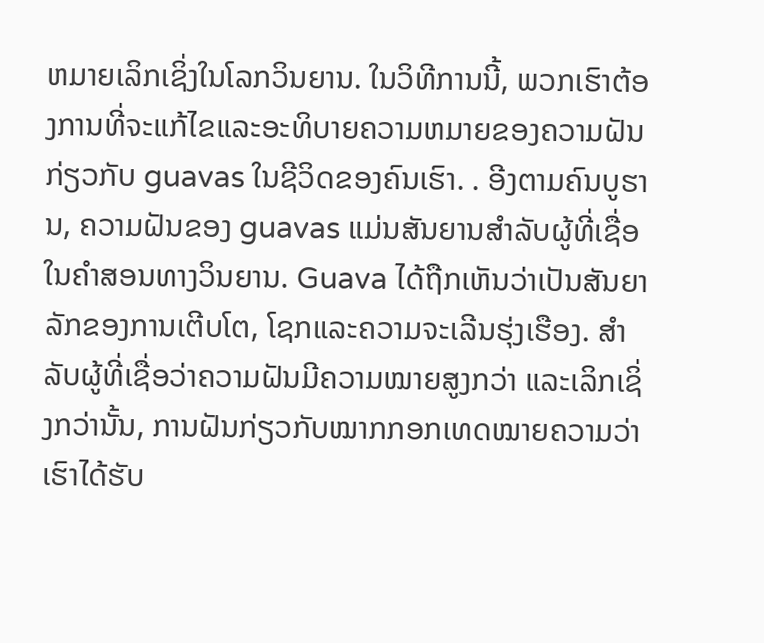ຫມາຍເລິກເຊິ່ງໃນໂລກວິນຍານ. ໃນວິທີການນີ້, ພວກເຮົາຕ້ອງການທີ່ຈະແກ້ໄຂແລະອະທິບາຍຄວາມຫມາຍຂອງຄວາມຝັນກ່ຽວກັບ guavas ໃນຊີວິດຂອງຄົນເຮົາ. . ອີງຕາມຄົນບູຮານ, ຄວາມຝັນຂອງ guavas ແມ່ນສັນຍານສໍາລັບຜູ້ທີ່ເຊື່ອໃນຄໍາສອນທາງວິນຍານ. Guava ໄດ້ຖືກເຫັນວ່າເປັນສັນຍາລັກຂອງການເຕີບໂຕ, ໂຊກແລະຄວາມຈະເລີນຮຸ່ງເຮືອງ. ສຳລັບຜູ້ທີ່ເຊື່ອວ່າຄວາມຝັນມີຄວາມໝາຍສູງກວ່າ ແລະເລິກເຊິ່ງກວ່ານັ້ນ, ການຝັນກ່ຽວກັບໝາກກອກເທດໝາຍຄວາມວ່າເຮົາໄດ້ຮັບ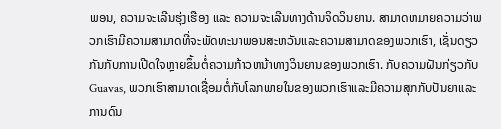ພອນ, ຄວາມຈະເລີນຮຸ່ງເຮືອງ ແລະ ຄວາມຈະເລີນທາງດ້ານຈິດວິນຍານ. ສາມາດຫມາຍຄວາມວ່າພວກເຮົາມີຄວາມສາມາດທີ່ຈະພັດທະນາພອນສະຫວັນແລະຄວາມສາມາດຂອງພວກເຮົາ, ເຊັ່ນດຽວກັນກັບການເປີດໃຈຫຼາຍຂຶ້ນຕໍ່ຄວາມກ້າວຫນ້າທາງວິນຍານຂອງພວກເຮົາ. ກັບຄວາມຝັນກ່ຽວກັບ Guavas, ພວກເຮົາສາມາດເຊື່ອມຕໍ່ກັບໂລກພາຍໃນຂອງພວກເຮົາແລະມີຄວາມສຸກກັບປັນຍາແລະການດົນ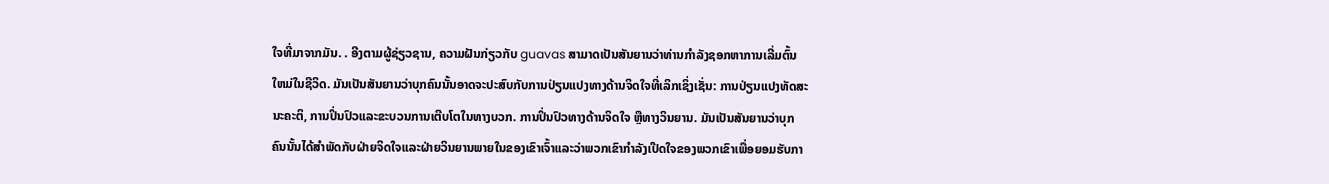ໃຈທີ່ມາຈາກມັນ. . ອີງຕາມຜູ້ຊ່ຽວຊານ, ຄວາມຝັນກ່ຽວກັບ guavas ສາມາດເປັນສັນຍານວ່າທ່ານກໍາລັງຊອກຫາການເລີ່ມຕົ້ນໃຫມ່ໃນຊີວິດ. ມັນເປັນສັນຍານວ່າບຸກຄົນນັ້ນອາດຈະປະສົບກັບການປ່ຽນແປງທາງດ້ານຈິດໃຈທີ່ເລິກເຊິ່ງເຊັ່ນ: ການປ່ຽນແປງທັດສະນະຄະຕິ, ການປິ່ນປົວແລະຂະບວນການເຕີບໂຕໃນທາງບວກ. ການປິ່ນປົວທາງດ້ານຈິດໃຈ ຫຼືທາງວິນຍານ. ມັນເປັນສັນຍານວ່າບຸກຄົນນັ້ນໄດ້ສໍາພັດກັບຝ່າຍຈິດໃຈແລະຝ່າຍວິນຍານພາຍໃນຂອງເຂົາເຈົ້າແລະວ່າພວກເຂົາກໍາລັງເປີດໃຈຂອງພວກເຂົາເພື່ອຍອມຮັບກາ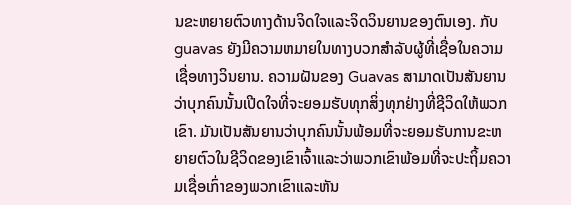ນຂະຫຍາຍຕົວທາງດ້ານຈິດໃຈແລະຈິດວິນຍານຂອງຕົນເອງ. ກັບ guavas ຍັງມີຄວາມຫມາຍໃນທາງບວກສໍາລັບຜູ້ທີ່ເຊື່ອໃນຄວາມເຊື່ອທາງວິນຍານ. ຄວາມຝັນຂອງ Guavas ສາມາດເປັນສັນຍານວ່າບຸກຄົນນັ້ນເປີດໃຈທີ່ຈະຍອມຮັບທຸກສິ່ງທຸກຢ່າງທີ່ຊີວິດໃຫ້ພວກເຂົາ. ມັນເປັນສັນຍານວ່າບຸກຄົນນັ້ນພ້ອມທີ່ຈະຍອມຮັບການຂະຫຍາຍຕົວໃນຊີວິດຂອງເຂົາເຈົ້າແລະວ່າພວກເຂົາພ້ອມທີ່ຈະປະຖິ້ມຄວາມເຊື່ອເກົ່າຂອງພວກເຂົາແລະຫັນ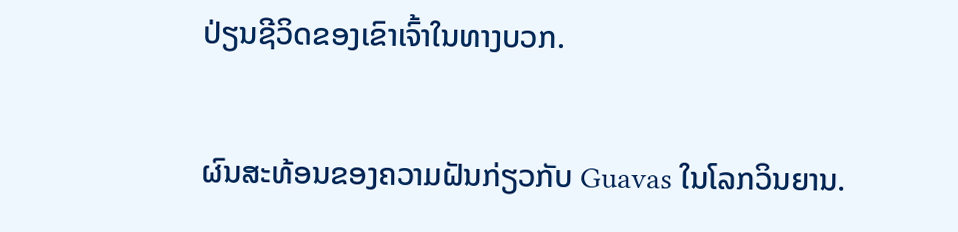ປ່ຽນຊີວິດຂອງເຂົາເຈົ້າໃນທາງບວກ.

ຜົນສະທ້ອນຂອງຄວາມຝັນກ່ຽວກັບ Guavas ໃນໂລກວິນຍານ.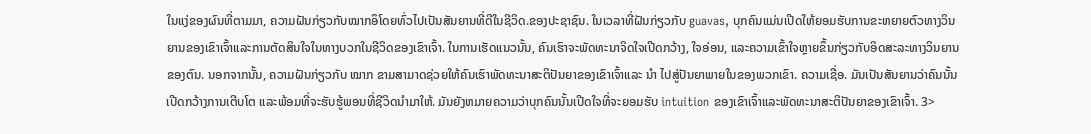ໃນແງ່ຂອງຜົນທີ່ຕາມມາ, ຄວາມຝັນກ່ຽວກັບໝາກອຶໂດຍທົ່ວໄປເປັນສັນຍານທີ່ດີໃນຊີວິດ.ຂອງປະຊາຊົນ. ໃນເວລາທີ່ຝັນກ່ຽວກັບ guavas, ບຸກຄົນແມ່ນເປີດໃຫ້ຍອມຮັບການຂະຫຍາຍຕົວທາງວິນຍານຂອງເຂົາເຈົ້າແລະການຕັດສິນໃຈໃນທາງບວກໃນຊີວິດຂອງເຂົາເຈົ້າ. ໃນການເຮັດແນວນັ້ນ, ຄົນເຮົາຈະພັດທະນາຈິດໃຈເປີດກວ້າງ, ໃຈອ່ອນ, ແລະຄວາມເຂົ້າໃຈຫຼາຍຂຶ້ນກ່ຽວກັບອິດສະລະທາງວິນຍານຂອງຕົນ. ນອກຈາກນັ້ນ, ຄວາມຝັນກ່ຽວກັບ ໝາກ ຂາມສາມາດຊ່ວຍໃຫ້ຄົນເຮົາພັດທະນາສະຕິປັນຍາຂອງເຂົາເຈົ້າແລະ ນຳ ໄປສູ່ປັນຍາພາຍໃນຂອງພວກເຂົາ. ຄວາມເຊື່ອ. ມັນເປັນສັນຍານວ່າຄົນນັ້ນເປີດກວ້າງການເຕີບໂຕ ແລະພ້ອມທີ່ຈະຮັບຮູ້ພອນທີ່ຊີວິດນຳມາໃຫ້. ມັນຍັງຫມາຍຄວາມວ່າບຸກຄົນນັ້ນເປີດໃຈທີ່ຈະຍອມຮັບ intuition ຂອງເຂົາເຈົ້າແລະພັດທະນາສະຕິປັນຍາຂອງເຂົາເຈົ້າ. 3>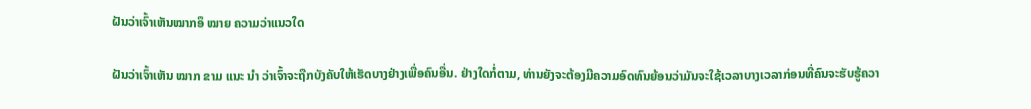ຝັນວ່າເຈົ້າເຫັນໝາກອຶ ໝາຍ ຄວາມວ່າແນວໃດ

ຝັນວ່າເຈົ້າເຫັນ ໝາກ ຂາມ ແນະ ນຳ ວ່າເຈົ້າຈະຖືກບັງຄັບໃຫ້ເຮັດບາງຢ່າງເພື່ອຄົນອື່ນ. ຢ່າງໃດກໍ່ຕາມ, ທ່ານຍັງຈະຕ້ອງມີຄວາມອົດທົນຍ້ອນວ່າມັນຈະໃຊ້ເວລາບາງເວລາກ່ອນທີ່ຄົນຈະຮັບຮູ້ຄວາ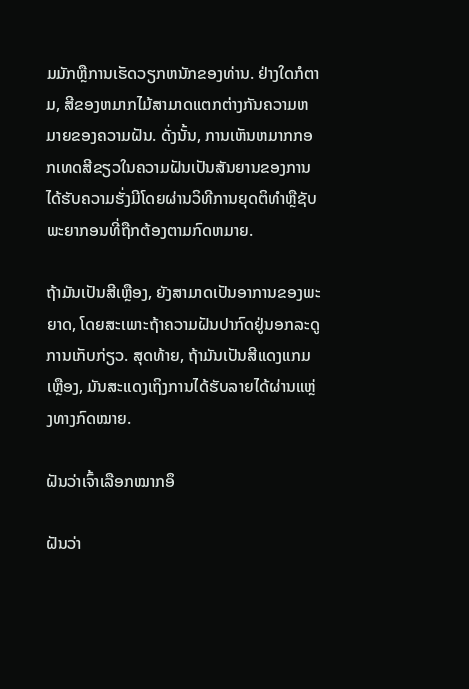ມມັກຫຼືການເຮັດວຽກຫນັກຂອງທ່ານ. ຢ່າງໃດກໍຕາມ, ສີຂອງຫມາກໄມ້ສາມາດແຕກຕ່າງກັນຄວາມຫມາຍຂອງຄວາມຝັນ. ດັ່ງນັ້ນ, ການເຫັນຫມາກກອກເທດສີຂຽວໃນຄວາມຝັນເປັນສັນຍານຂອງການໄດ້ຮັບຄວາມຮັ່ງມີໂດຍຜ່ານວິທີການຍຸດຕິທໍາຫຼືຊັບພະຍາກອນທີ່ຖືກຕ້ອງຕາມກົດຫມາຍ.

ຖ້າມັນເປັນສີເຫຼືອງ, ຍັງສາມາດເປັນອາການຂອງພະຍາດ, ໂດຍສະເພາະຖ້າຄວາມຝັນປາກົດຢູ່ນອກລະດູການເກັບກ່ຽວ. ສຸດທ້າຍ, ຖ້າມັນເປັນສີແດງແກມເຫຼືອງ, ມັນສະແດງເຖິງການໄດ້ຮັບລາຍໄດ້ຜ່ານແຫຼ່ງທາງກົດໝາຍ.

ຝັນວ່າເຈົ້າເລືອກໝາກອຶ

ຝັນວ່າ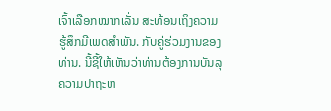ເຈົ້າເລືອກໝາກເລັ່ນ ສະທ້ອນເຖິງຄວາມຮູ້ສຶກມີເພດສຳພັນ. ກັບຄູ່ຮ່ວມງານຂອງທ່ານ. ນີ້ຊີ້ໃຫ້ເຫັນວ່າທ່ານຕ້ອງການບັນລຸຄວາມປາຖະຫ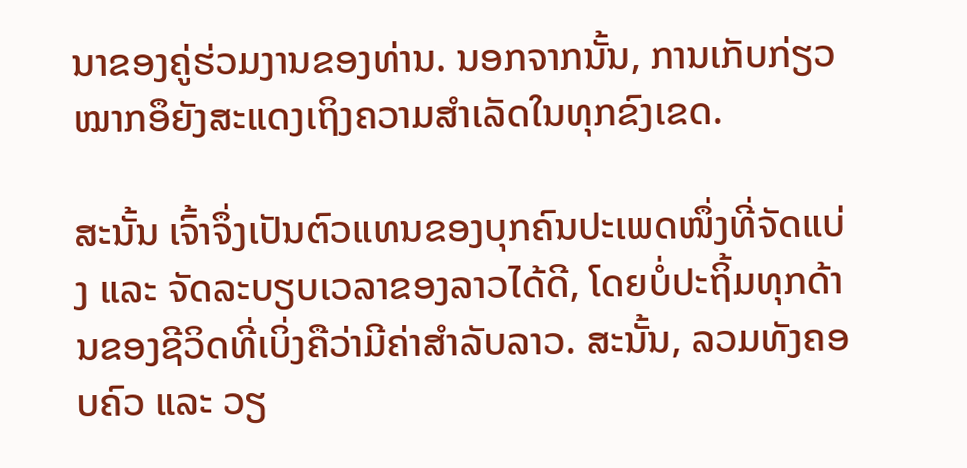ນາຂອງຄູ່ຮ່ວມງານຂອງທ່ານ. ນອກຈາກນັ້ນ, ການເກັບກ່ຽວໝາກອຶຍັງສະແດງເຖິງຄວາມສຳເລັດໃນທຸກຂົງເຂດ.

ສະນັ້ນ ເຈົ້າຈຶ່ງເປັນຕົວແທນຂອງບຸກຄົນປະເພດໜຶ່ງທີ່ຈັດແບ່ງ ແລະ ຈັດລະບຽບເວລາຂອງລາວໄດ້ດີ, ໂດຍບໍ່ປະຖິ້ມທຸກດ້ານຂອງຊີວິດທີ່ເບິ່ງຄືວ່າມີຄ່າສຳລັບລາວ. ສະນັ້ນ, ລວມທັງຄອບຄົວ ແລະ ວຽ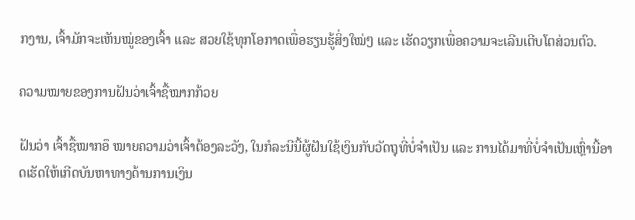ກງານ, ເຈົ້າມັກຈະເຫັນໝູ່ຂອງເຈົ້າ ແລະ ສວຍໃຊ້ທຸກໂອກາດເພື່ອຮຽນຮູ້ສິ່ງໃໝ່ໆ ແລະ ເຮັດວຽກເພື່ອຄວາມຈະເລີນເຕີບໂຕສ່ວນຕົວ.

ຄວາມໝາຍຂອງການຝັນວ່າເຈົ້າຊື້ໝາກກ້ວຍ

ຝັນວ່າ ເຈົ້າຊື້ໝາກອຶ ໝາຍຄວາມວ່າເຈົ້າຕ້ອງລະວັງ, ໃນກໍລະນີນີ້ຜູ້ຝັນໃຊ້ເງິນກັບວັດຖຸທີ່ບໍ່ຈຳເປັນ ແລະ ການໄດ້ມາທີ່ບໍ່ຈຳເປັນເຫຼົ່ານີ້ອາດເຮັດໃຫ້ເກີດບັນຫາທາງດ້ານການເງິນ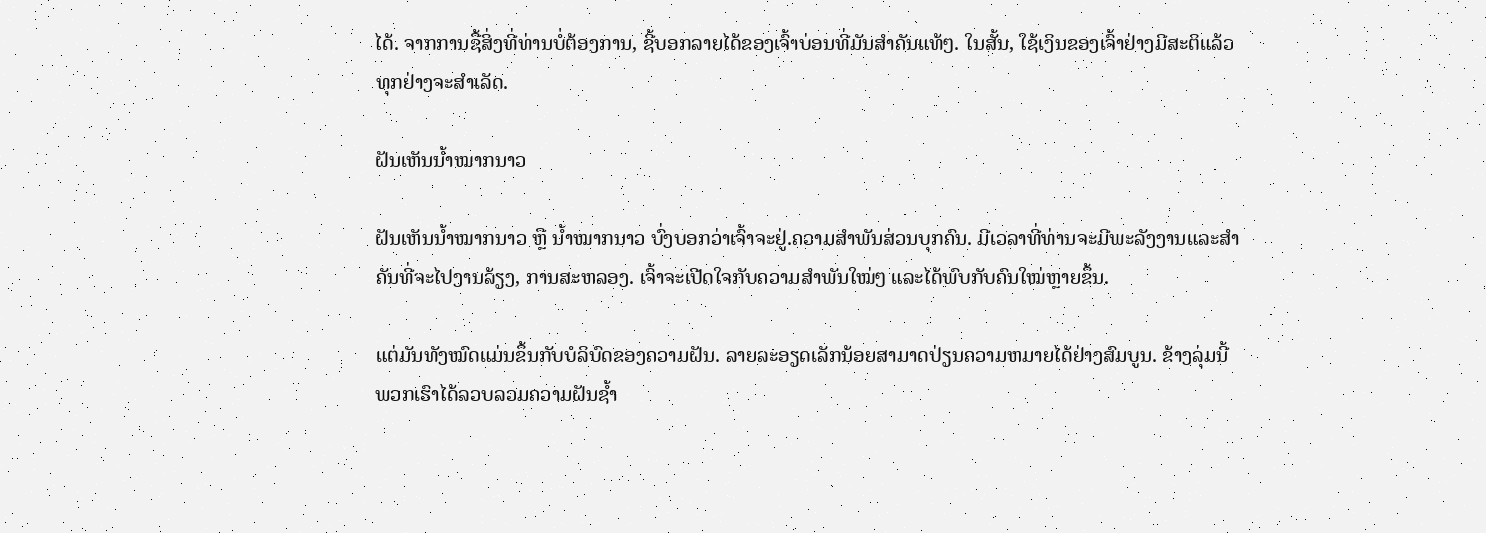ໄດ້. ຈາກການຊື້ສິ່ງທີ່ທ່ານບໍ່ຕ້ອງການ, ຊີ້ບອກລາຍໄດ້ຂອງເຈົ້າບ່ອນທີ່ມັນສໍາຄັນແທ້ໆ. ໃນສັ້ນ, ໃຊ້ເງິນຂອງເຈົ້າຢ່າງມີສະຕິແລ້ວທຸກຢ່າງຈະສຳເລັດ.

ຝັນເຫັນນ້ຳໝາກນາວ

ຝັນເຫັນນ້ຳໝາກນາວ ຫຼື ນ້ຳໝາກນາວ ບົ່ງບອກວ່າເຈົ້າຈະຢູ່.ຄວາມສໍາພັນສ່ວນບຸກຄົນ. ມີເວລາທີ່ທ່ານຈະມີພະລັງງານແລະສໍາຄັນທີ່ຈະໄປງານລ້ຽງ, ການສະຫລອງ. ເຈົ້າຈະເປີດໃຈກັບຄວາມສຳພັນໃໝ່ໆ ແລະໄດ້ພົບກັບຄົນໃໝ່ຫຼາຍຂຶ້ນ.

ແຕ່ມັນທັງໝົດແມ່ນຂຶ້ນກັບບໍລິບົດຂອງຄວາມຝັນ. ລາຍລະອຽດເລັກນ້ອຍສາມາດປ່ຽນຄວາມຫມາຍໄດ້ຢ່າງສົມບູນ. ຂ້າງລຸ່ມນີ້ພວກເຮົາໄດ້ລວບລວມຄວາມຝັນຊ້ຳ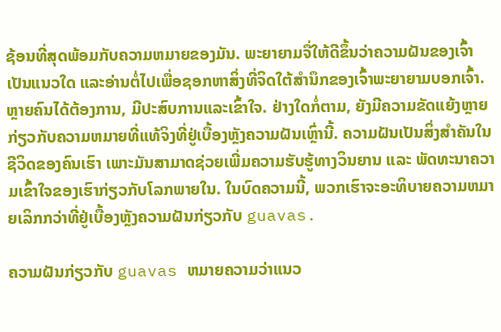ຊ້ອນທີ່ສຸດພ້ອມກັບຄວາມຫມາຍຂອງມັນ. ພະຍາຍາມຈື່ໃຫ້ດີຂຶ້ນວ່າຄວາມຝັນຂອງເຈົ້າເປັນແນວໃດ ແລະອ່ານຕໍ່ໄປເພື່ອຊອກຫາສິ່ງທີ່ຈິດໃຕ້ສຳນຶກຂອງເຈົ້າພະຍາຍາມບອກເຈົ້າ. ຫຼາຍຄົນໄດ້ຕ້ອງການ, ມີປະສົບການແລະເຂົ້າໃຈ. ຢ່າງໃດກໍ່ຕາມ, ຍັງມີຄວາມຂັດແຍ້ງຫຼາຍກ່ຽວກັບຄວາມຫມາຍທີ່ແທ້ຈິງທີ່ຢູ່ເບື້ອງຫຼັງຄວາມຝັນເຫຼົ່ານີ້. ຄວາມຝັນເປັນສິ່ງສຳຄັນໃນຊີວິດຂອງຄົນເຮົາ ເພາະມັນສາມາດຊ່ວຍເພີ່ມຄວາມຮັບຮູ້ທາງວິນຍານ ແລະ ພັດທະນາຄວາມເຂົ້າໃຈຂອງເຮົາກ່ຽວກັບໂລກພາຍໃນ. ໃນບົດຄວາມນີ້, ພວກເຮົາຈະອະທິບາຍຄວາມຫມາຍເລິກກວ່າທີ່ຢູ່ເບື້ອງຫຼັງຄວາມຝັນກ່ຽວກັບ guavas.

ຄວາມຝັນກ່ຽວກັບ guavas ຫມາຍຄວາມວ່າແນວ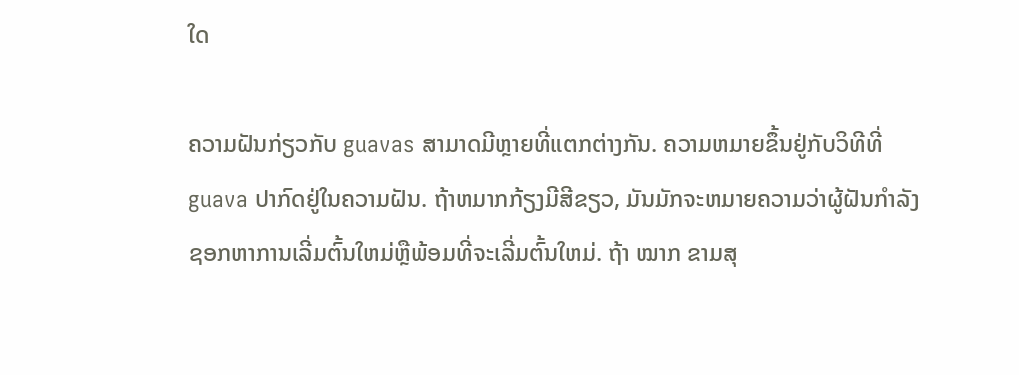ໃດ

ຄວາມຝັນກ່ຽວກັບ guavas ສາມາດມີຫຼາຍທີ່ແຕກຕ່າງກັນ. ຄວາມຫມາຍຂຶ້ນຢູ່ກັບວິທີທີ່ guava ປາກົດຢູ່ໃນຄວາມຝັນ. ຖ້າຫມາກກ້ຽງມີສີຂຽວ, ມັນມັກຈະຫມາຍຄວາມວ່າຜູ້ຝັນກໍາລັງຊອກຫາການເລີ່ມຕົ້ນໃຫມ່ຫຼືພ້ອມທີ່ຈະເລີ່ມຕົ້ນໃຫມ່. ຖ້າ ໝາກ ຂາມສຸ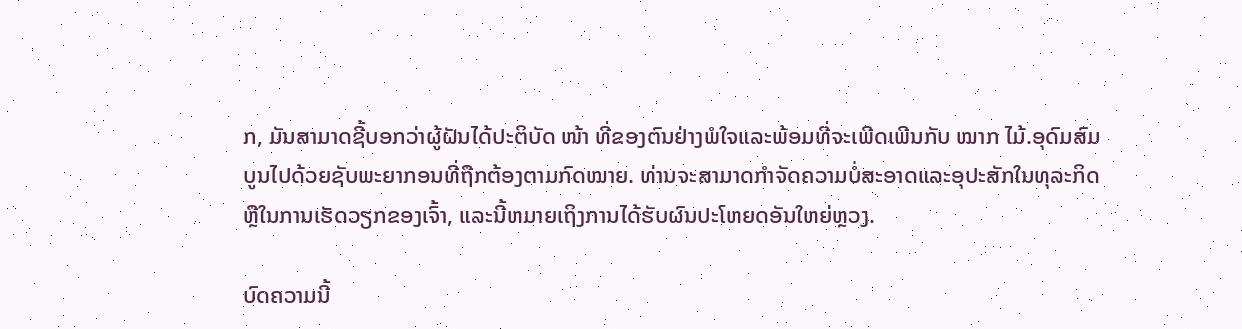ກ, ມັນສາມາດຊີ້ບອກວ່າຜູ້ຝັນໄດ້ປະຕິບັດ ໜ້າ ທີ່ຂອງຕົນຢ່າງພໍໃຈແລະພ້ອມທີ່ຈະເພີດເພີນກັບ ໝາກ ໄມ້.ອຸດົມສົມບູນໄປດ້ວຍຊັບພະຍາກອນທີ່ຖືກຕ້ອງຕາມກົດໝາຍ. ທ່ານຈະສາມາດກໍາຈັດຄວາມບໍ່ສະອາດແລະອຸປະສັກໃນທຸລະກິດຫຼືໃນການເຮັດວຽກຂອງເຈົ້າ, ແລະນີ້ຫມາຍເຖິງການໄດ້ຮັບຜົນປະໂຫຍດອັນໃຫຍ່ຫຼວງ.

ບົດຄວາມນີ້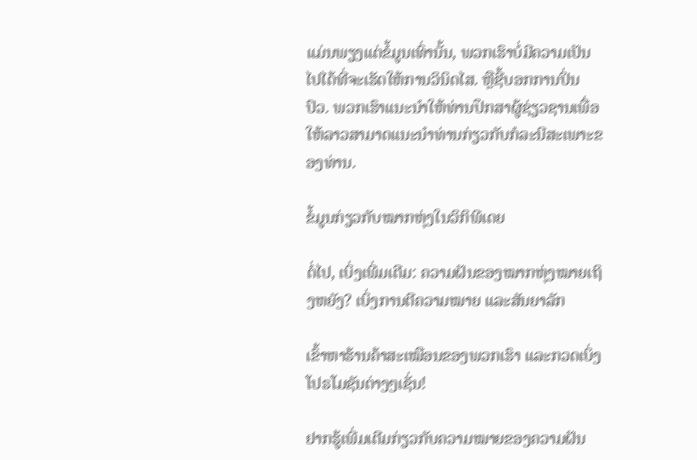ແມ່ນພຽງແຕ່ຂໍ້ມູນເທົ່ານັ້ນ, ພວກເຮົາບໍ່ມີຄວາມເປັນໄປໄດ້ທີ່ຈະເຮັດໃຫ້ການວິນິດໄສ. ຫຼືຊີ້ບອກການປິ່ນປົວ. ພວກເຮົາແນະນໍາໃຫ້ທ່ານປຶກສາຜູ້ຊ່ຽວຊານເພື່ອໃຫ້ລາວສາມາດແນະນໍາທ່ານກ່ຽວກັບກໍລະນີສະເພາະຂອງທ່ານ.

ຂໍ້ມູນກ່ຽວກັບໝາກຫຸ່ງໃນວິກິພີເດຍ

ຕໍ່ໄປ, ເບິ່ງເພີ່ມເຕີມ: ຄວາມຝັນຂອງໝາກຫຸ່ງໝາຍເຖິງຫຍັງ? ເບິ່ງການຕີຄວາມໝາຍ ແລະສັນຍາລັກ

ເຂົ້າຫາຮ້ານຄ້າສະເໝືອນຂອງພວກເຮົາ ແລະກວດເບິ່ງໂປຣໂມຊັນຕ່າງໆເຊັ່ນ!

ຢາກຮູ້ເພີ່ມເຕີມກ່ຽວກັບຄວາມໝາຍຂອງຄວາມຝັນ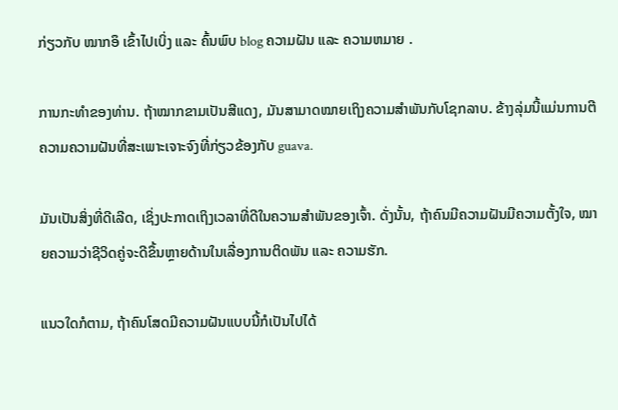ກ່ຽວກັບ ໝາກອຶ ເຂົ້າໄປເບິ່ງ ແລະ ຄົ້ນພົບ blog ຄວາມຝັນ ແລະ ຄວາມຫມາຍ .

ການກະທໍາຂອງທ່ານ. ຖ້າໝາກຂາມເປັນສີແດງ, ມັນສາມາດໝາຍເຖິງຄວາມສຳພັນກັບໂຊກລາບ. ຂ້າງລຸ່ມນີ້ແມ່ນການຕີຄວາມຄວາມຝັນທີ່ສະເພາະເຈາະຈົງທີ່ກ່ຽວຂ້ອງກັບ guava.

ມັນເປັນສິ່ງທີ່ດີເລີດ, ເຊິ່ງປະກາດເຖິງເວລາທີ່ດີໃນຄວາມສຳພັນຂອງເຈົ້າ. ດັ່ງນັ້ນ, ຖ້າຄົນມີຄວາມຝັນມີຄວາມຕັ້ງໃຈ, ໝາຍຄວາມວ່າຊີວິດຄູ່ຈະດີຂຶ້ນຫຼາຍດ້ານໃນເລື່ອງການຕິດພັນ ແລະ ຄວາມຮັກ.

ແນວໃດກໍຕາມ, ຖ້າຄົນໂສດມີຄວາມຝັນແບບນີ້ກໍເປັນໄປໄດ້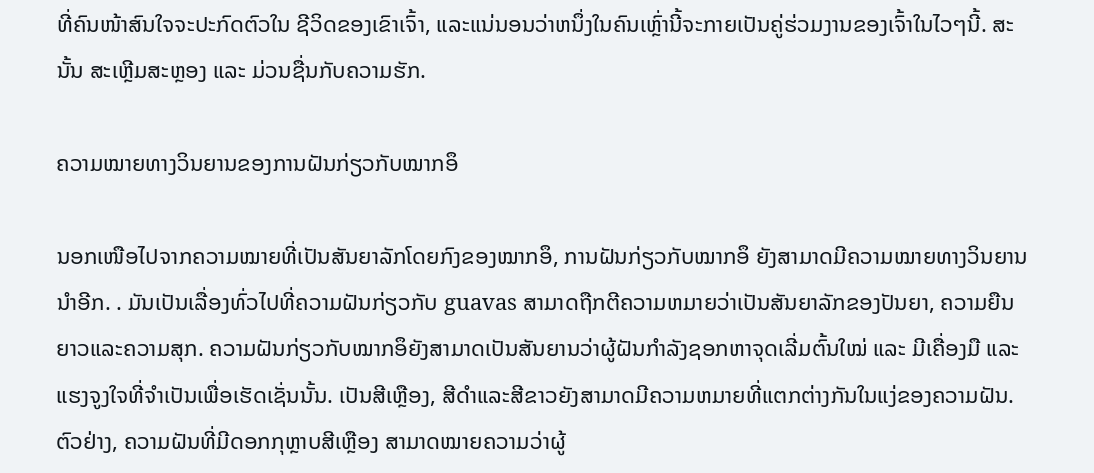ທີ່ຄົນໜ້າສົນໃຈຈະປະກົດຕົວໃນ ຊີວິດຂອງເຂົາເຈົ້າ, ແລະແນ່ນອນວ່າຫນຶ່ງໃນຄົນເຫຼົ່ານີ້ຈະກາຍເປັນຄູ່ຮ່ວມງານຂອງເຈົ້າໃນໄວໆນີ້. ສະນັ້ນ ສະເຫຼີມສະຫຼອງ ແລະ ມ່ວນຊື່ນກັບຄວາມຮັກ.

ຄວາມໝາຍທາງວິນຍານຂອງການຝັນກ່ຽວກັບໝາກອຶ

ນອກເໜືອໄປຈາກຄວາມໝາຍທີ່ເປັນສັນຍາລັກໂດຍກົງຂອງໝາກອຶ, ການຝັນກ່ຽວກັບໝາກອຶ ຍັງສາມາດມີຄວາມໝາຍທາງວິນຍານນຳອີກ. . ມັນເປັນເລື່ອງທົ່ວໄປທີ່ຄວາມຝັນກ່ຽວກັບ guavas ສາມາດຖືກຕີຄວາມຫມາຍວ່າເປັນສັນຍາລັກຂອງປັນຍາ, ຄວາມຍືນຍາວແລະຄວາມສຸກ. ຄວາມຝັນກ່ຽວກັບໝາກອຶຍັງສາມາດເປັນສັນຍານວ່າຜູ້ຝັນກຳລັງຊອກຫາຈຸດເລີ່ມຕົ້ນໃໝ່ ແລະ ມີເຄື່ອງມື ແລະ ແຮງຈູງໃຈທີ່ຈຳເປັນເພື່ອເຮັດເຊັ່ນນັ້ນ. ເປັນສີເຫຼືອງ, ສີດໍາແລະສີຂາວຍັງສາມາດມີຄວາມຫມາຍທີ່ແຕກຕ່າງກັນໃນແງ່ຂອງຄວາມຝັນ. ຕົວຢ່າງ, ຄວາມຝັນທີ່ມີດອກກຸຫຼາບສີເຫຼືອງ ສາມາດໝາຍຄວາມວ່າຜູ້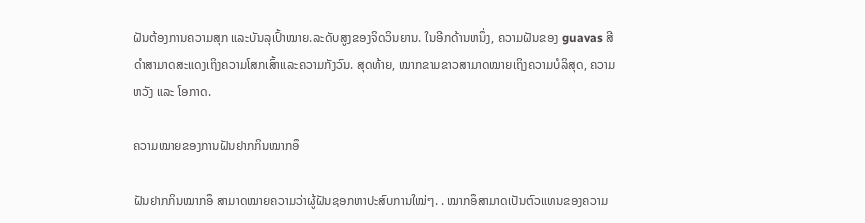ຝັນຕ້ອງການຄວາມສຸກ ແລະບັນລຸເປົ້າໝາຍ.ລະດັບສູງຂອງຈິດວິນຍານ. ໃນອີກດ້ານຫນຶ່ງ, ຄວາມຝັນຂອງ guavas ສີດໍາສາມາດສະແດງເຖິງຄວາມໂສກເສົ້າແລະຄວາມກັງວົນ. ສຸດທ້າຍ, ໝາກຂາມຂາວສາມາດໝາຍເຖິງຄວາມບໍລິສຸດ, ຄວາມຫວັງ ແລະ ໂອກາດ.

ຄວາມໝາຍຂອງການຝັນຢາກກິນໝາກອຶ

ຝັນຢາກກິນໝາກອຶ ສາມາດໝາຍຄວາມວ່າຜູ້ຝັນຊອກຫາປະສົບການໃໝ່ໆ. . ໝາກອຶສາມາດເປັນຕົວແທນຂອງຄວາມ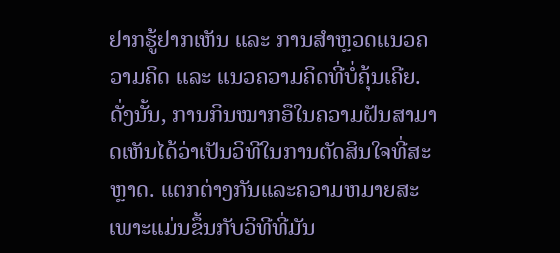ຢາກຮູ້ຢາກເຫັນ ແລະ ການສຳຫຼວດແນວຄວາມຄິດ ແລະ ແນວຄວາມຄິດທີ່ບໍ່ຄຸ້ນເຄີຍ. ດັ່ງນັ້ນ, ການກິນໝາກອຶໃນຄວາມຝັນສາມາດເຫັນໄດ້ວ່າເປັນວິທີໃນການຕັດສິນໃຈທີ່ສະຫຼາດ. ແຕກຕ່າງກັນແລະຄວາມຫມາຍສະເພາະແມ່ນຂຶ້ນກັບວິທີທີ່ມັນ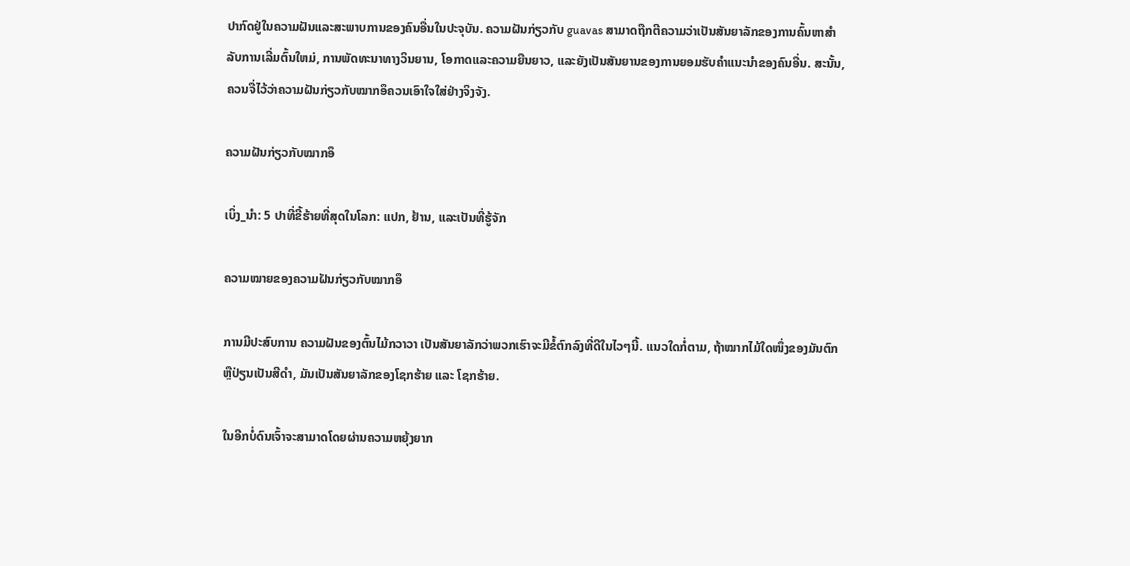ປາກົດຢູ່ໃນຄວາມຝັນແລະສະພາບການຂອງຄົນອື່ນໃນປະຈຸບັນ. ຄວາມຝັນກ່ຽວກັບ guavas ສາມາດຖືກຕີຄວາມວ່າເປັນສັນຍາລັກຂອງການຄົ້ນຫາສໍາລັບການເລີ່ມຕົ້ນໃຫມ່, ການພັດທະນາທາງວິນຍານ, ໂອກາດແລະຄວາມຍືນຍາວ, ແລະຍັງເປັນສັນຍານຂອງການຍອມຮັບຄໍາແນະນໍາຂອງຄົນອື່ນ. ສະນັ້ນ, ຄວນຈື່ໄວ້ວ່າຄວາມຝັນກ່ຽວກັບໝາກອຶຄວນເອົາໃຈໃສ່ຢ່າງຈິງຈັງ.

ຄວາມຝັນກ່ຽວກັບໝາກອຶ

ເບິ່ງ_ນຳ: 5 ປາທີ່ຂີ້ຮ້າຍທີ່ສຸດໃນໂລກ: ແປກ, ຢ້ານ, ແລະເປັນທີ່ຮູ້ຈັກ

ຄວາມໝາຍຂອງຄວາມຝັນກ່ຽວກັບໝາກອຶ

ການມີປະສົບການ ຄວາມຝັນຂອງຕົ້ນໄມ້ກວາວາ ເປັນສັນຍາລັກວ່າພວກເຮົາຈະມີຂໍ້ຕົກລົງທີ່ດີໃນໄວໆນີ້. ແນວໃດກໍ່ຕາມ, ຖ້າໝາກໄມ້ໃດໜຶ່ງຂອງມັນຕົກ ຫຼືປ່ຽນເປັນສີດຳ, ມັນເປັນສັນຍາລັກຂອງໂຊກຮ້າຍ ແລະ ໂຊກຮ້າຍ.

ໃນອີກບໍ່ດົນເຈົ້າຈະສາມາດໂດຍຜ່ານຄວາມຫຍຸ້ງຍາກ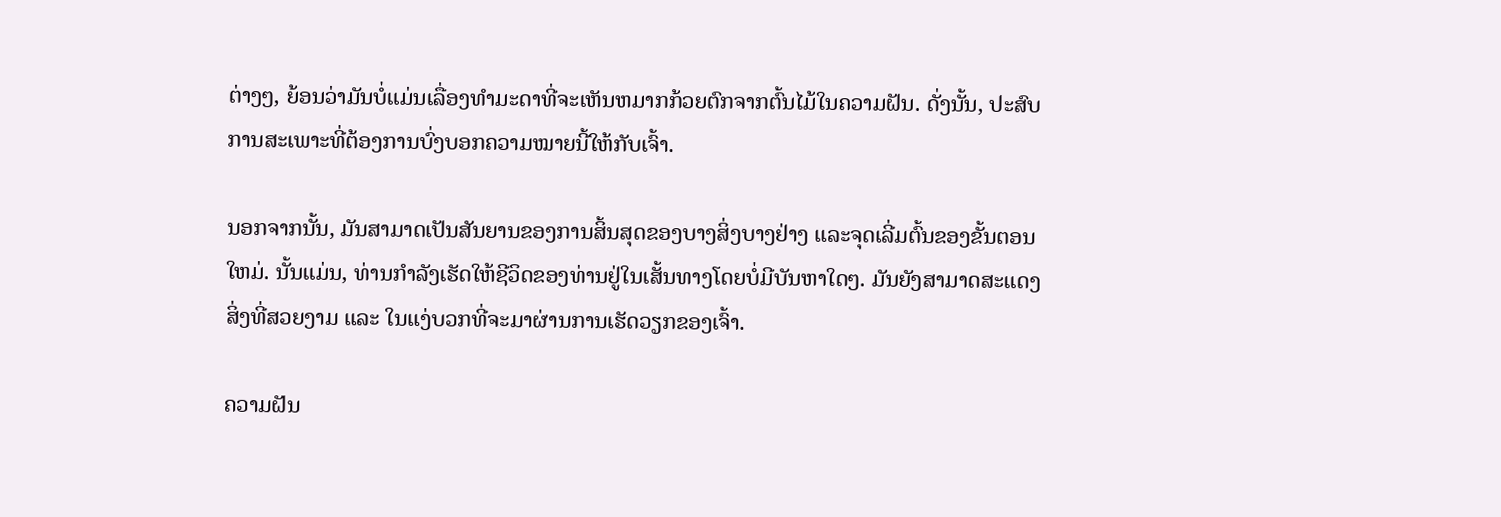ຕ່າງໆ, ຍ້ອນວ່າມັນບໍ່ແມ່ນເລື່ອງທໍາມະດາທີ່ຈະເຫັນຫມາກກ້ວຍຕົກຈາກຕົ້ນໄມ້ໃນຄວາມຝັນ. ດັ່ງນັ້ນ, ປະສົບການສະເພາະທີ່ຕ້ອງການບົ່ງບອກຄວາມໝາຍນີ້ໃຫ້ກັບເຈົ້າ.

ນອກຈາກນັ້ນ, ມັນສາມາດເປັນສັນຍານຂອງການສິ້ນສຸດຂອງບາງສິ່ງບາງຢ່າງ ແລະຈຸດເລີ່ມຕົ້ນຂອງຂັ້ນຕອນໃຫມ່. ນັ້ນແມ່ນ, ທ່ານກໍາລັງເຮັດໃຫ້ຊີວິດຂອງທ່ານຢູ່ໃນເສັ້ນທາງໂດຍບໍ່ມີບັນຫາໃດໆ. ມັນຍັງສາມາດສະແດງສິ່ງທີ່ສວຍງາມ ແລະ ໃນແງ່ບວກທີ່ຈະມາຜ່ານການເຮັດວຽກຂອງເຈົ້າ.

ຄວາມຝັນ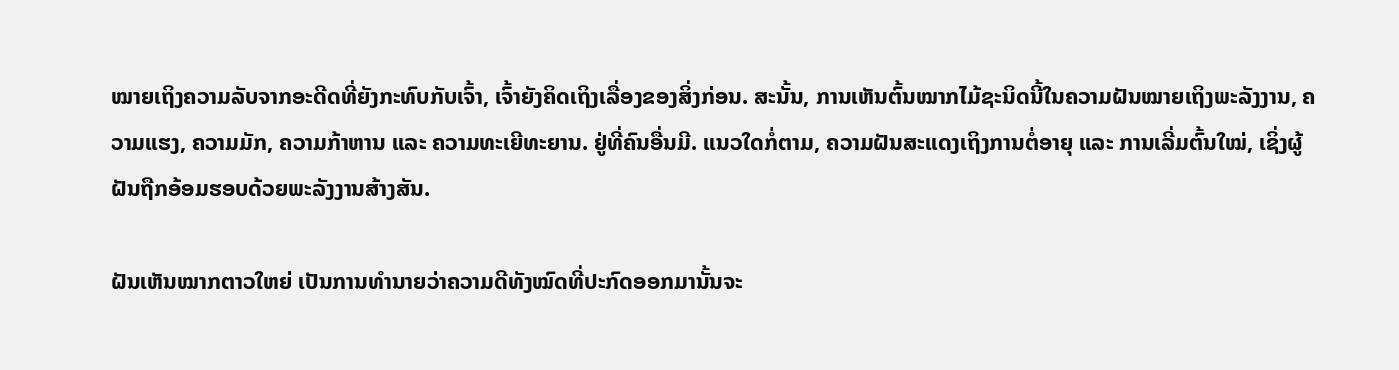ໝາຍເຖິງຄວາມລັບຈາກອະດີດທີ່ຍັງກະທົບກັບເຈົ້າ, ເຈົ້າຍັງຄິດເຖິງເລື່ອງຂອງສິ່ງກ່ອນ. ສະນັ້ນ, ການເຫັນຕົ້ນໝາກໄມ້ຊະນິດນີ້ໃນຄວາມຝັນໝາຍເຖິງພະລັງງານ, ຄວາມແຮງ, ຄວາມມັກ, ຄວາມກ້າຫານ ແລະ ຄວາມທະເຍີທະຍານ. ຢູ່ທີ່ຄົນອື່ນມີ. ແນວໃດກໍ່ຕາມ, ຄວາມຝັນສະແດງເຖິງການຕໍ່ອາຍຸ ແລະ ການເລີ່ມຕົ້ນໃໝ່, ເຊິ່ງຜູ້ຝັນຖືກອ້ອມຮອບດ້ວຍພະລັງງານສ້າງສັນ.

ຝັນເຫັນໝາກຕາວໃຫຍ່ ເປັນການທຳນາຍວ່າຄວາມດີທັງໝົດທີ່ປະກົດອອກມານັ້ນຈະ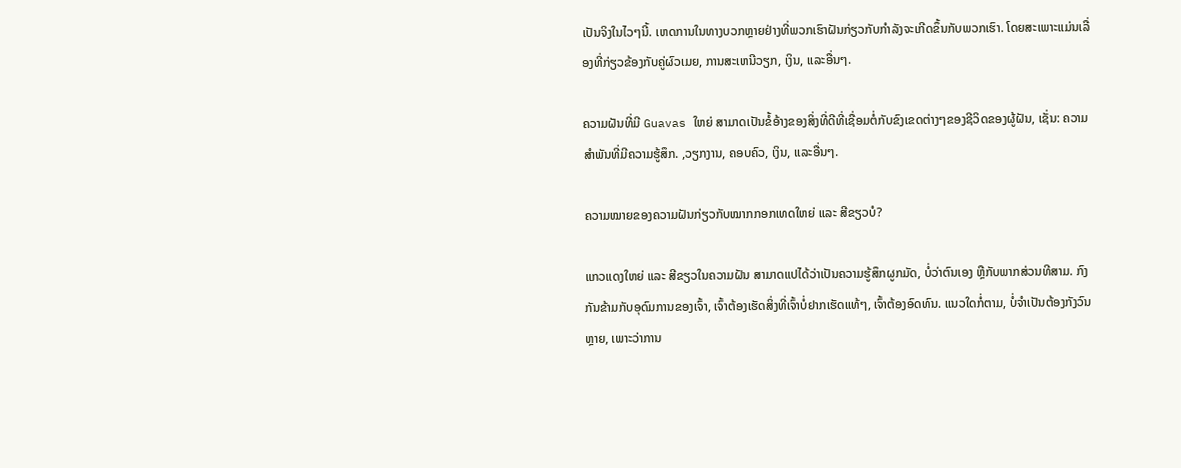ເປັນຈິງໃນໄວໆນີ້. ເຫດການໃນທາງບວກຫຼາຍຢ່າງທີ່ພວກເຮົາຝັນກ່ຽວກັບກໍາລັງຈະເກີດຂຶ້ນກັບພວກເຮົາ. ໂດຍສະເພາະແມ່ນເລື່ອງທີ່ກ່ຽວຂ້ອງກັບຄູ່ຜົວເມຍ, ການສະເຫນີວຽກ, ເງິນ, ແລະອື່ນໆ.

ຄວາມຝັນທີ່ມີ Guavas ໃຫຍ່ ສາມາດເປັນຂໍ້ອ້າງຂອງສິ່ງທີ່ດີທີ່ເຊື່ອມຕໍ່ກັບຂົງເຂດຕ່າງໆຂອງຊີວິດຂອງຜູ້ຝັນ, ເຊັ່ນ: ຄວາມສໍາພັນທີ່ມີຄວາມຮູ້ສຶກ. ,ວຽກງານ, ຄອບຄົວ, ເງິນ, ແລະອື່ນໆ.

ຄວາມໝາຍຂອງຄວາມຝັນກ່ຽວກັບໝາກກອກເທດໃຫຍ່ ແລະ ສີຂຽວບໍ?

ແກວແດງໃຫຍ່ ແລະ ສີຂຽວໃນຄວາມຝັນ ສາມາດແປໄດ້ວ່າເປັນຄວາມຮູ້ສຶກຜູກມັດ, ບໍ່ວ່າຕົນເອງ ຫຼືກັບພາກສ່ວນທີສາມ. ກົງກັນຂ້າມກັບອຸດົມການຂອງເຈົ້າ, ເຈົ້າຕ້ອງເຮັດສິ່ງທີ່ເຈົ້າບໍ່ຢາກເຮັດແທ້ໆ, ເຈົ້າຕ້ອງອົດທົນ. ແນວໃດກໍ່ຕາມ, ບໍ່ຈໍາເປັນຕ້ອງກັງວົນຫຼາຍ, ເພາະວ່າການ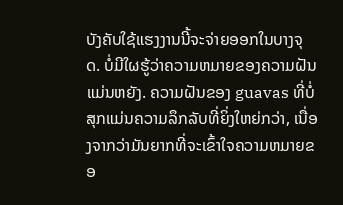ບັງຄັບໃຊ້ແຮງງານນີ້ຈະຈ່າຍອອກໃນບາງຈຸດ. ບໍ່ມີໃຜຮູ້ວ່າຄວາມຫມາຍຂອງຄວາມຝັນແມ່ນຫຍັງ. ຄວາມຝັນຂອງ guavas ທີ່ບໍ່ສຸກແມ່ນຄວາມລຶກລັບທີ່ຍິ່ງໃຫຍ່ກວ່າ, ເນື່ອງຈາກວ່າມັນຍາກທີ່ຈະເຂົ້າໃຈຄວາມຫມາຍຂອ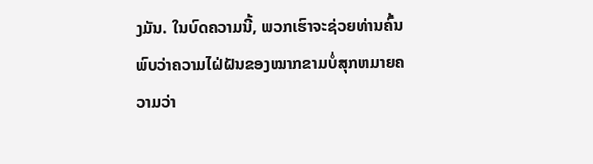ງມັນ. ໃນບົດຄວາມນີ້, ພວກເຮົາຈະຊ່ວຍທ່ານຄົ້ນພົບວ່າຄວາມໄຝ່ຝັນຂອງໝາກຂາມບໍ່ສຸກຫມາຍຄວາມວ່າ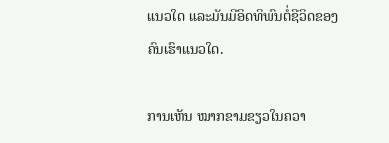ແນວໃດ ແລະມັນມີອິດທິພົນຕໍ່ຊີວິດຂອງຄົນເຮົາແນວໃດ.

ການເຫັນ ໝາກຂາມຂຽວໃນຄວາ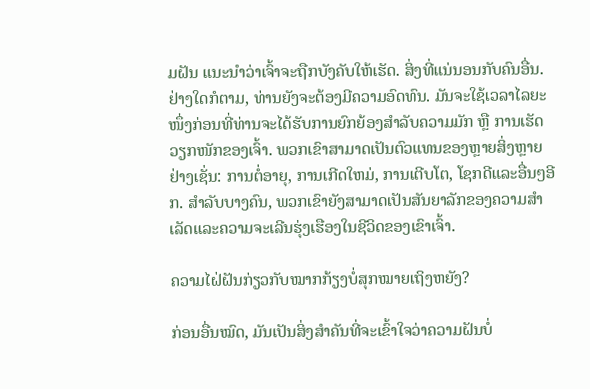ມຝັນ ແນະນຳວ່າເຈົ້າຈະຖືກບັງຄັບໃຫ້ເຮັດ. ສິ່ງທີ່ແນ່ນອນກັບຄົນອື່ນ. ຢ່າງໃດກໍຕາມ, ທ່ານຍັງຈະຕ້ອງມີຄວາມອົດທົນ. ມັນຈະໃຊ້ເວລາໄລຍະໜຶ່ງກ່ອນທີ່ທ່ານຈະໄດ້ຮັບການຍົກຍ້ອງສຳລັບຄວາມມັກ ຫຼື ການເຮັດວຽກໜັກຂອງເຈົ້າ. ພວກເຂົາສາມາດເປັນຕົວແທນຂອງຫຼາຍສິ່ງຫຼາຍຢ່າງເຊັ່ນ: ການຕໍ່ອາຍຸ, ການເກີດໃຫມ່, ການເຕີບໂຕ, ໂຊກດີແລະອື່ນໆອີກ. ສໍາລັບບາງຄົນ, ພວກເຂົາຍັງສາມາດເປັນສັນຍາລັກຂອງຄວາມສໍາເລັດແລະຄວາມຈະເລີນຮຸ່ງເຮືອງໃນຊີວິດຂອງເຂົາເຈົ້າ.

ຄວາມໄຝ່ຝັນກ່ຽວກັບໝາກກ້ຽງບໍ່ສຸກໝາຍເຖິງຫຍັງ?

ກ່ອນອື່ນໝົດ, ມັນເປັນສິ່ງສໍາຄັນທີ່ຈະເຂົ້າໃຈວ່າຄວາມຝັນບໍ່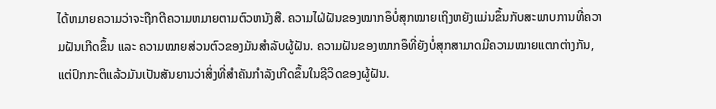ໄດ້ຫມາຍຄວາມວ່າຈະຖືກຕີຄວາມຫມາຍຕາມຕົວຫນັງສື. ຄວາມໄຝ່ຝັນຂອງໝາກອຶບໍ່ສຸກໝາຍເຖິງຫຍັງແມ່ນຂຶ້ນກັບສະພາບການທີ່ຄວາມຝັນເກີດຂຶ້ນ ແລະ ຄວາມໝາຍສ່ວນຕົວຂອງມັນສຳລັບຜູ້ຝັນ. ຄວາມຝັນຂອງໝາກອຶທີ່ຍັງບໍ່ສຸກສາມາດມີຄວາມໝາຍແຕກຕ່າງກັນ, ແຕ່ປົກກະຕິແລ້ວມັນເປັນສັນຍານວ່າສິ່ງທີ່ສຳຄັນກຳລັງເກີດຂຶ້ນໃນຊີວິດຂອງຜູ້ຝັນ.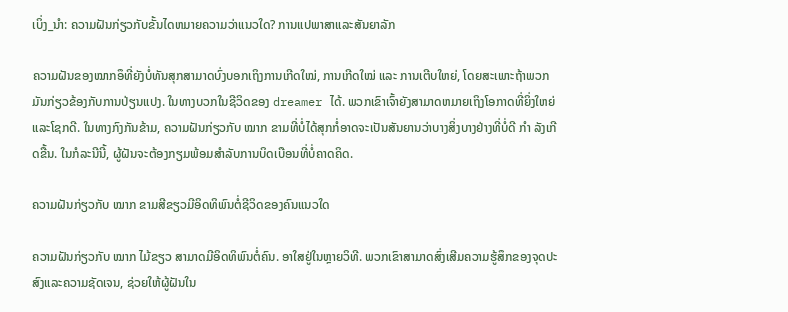ເບິ່ງ_ນຳ: ຄວາມຝັນກ່ຽວກັບຂັ້ນໄດຫມາຍຄວາມວ່າແນວໃດ? ການແປພາສາແລະສັນຍາລັກ

ຄວາມຝັນຂອງໝາກອຶທີ່ຍັງບໍ່ທັນສຸກສາມາດບົ່ງບອກເຖິງການເກີດໃໝ່, ການເກີດໃໝ່ ແລະ ການເຕີບໃຫຍ່, ໂດຍສະເພາະຖ້າພວກມັນກ່ຽວຂ້ອງກັບການປ່ຽນແປງ. ໃນທາງບວກໃນຊີວິດຂອງ dreamer ໄດ້. ພວກເຂົາເຈົ້າຍັງສາມາດຫມາຍເຖິງໂອກາດທີ່ຍິ່ງໃຫຍ່ແລະໂຊກດີ. ໃນທາງກົງກັນຂ້າມ, ຄວາມຝັນກ່ຽວກັບ ໝາກ ຂາມທີ່ບໍ່ໄດ້ສຸກກໍ່ອາດຈະເປັນສັນຍານວ່າບາງສິ່ງບາງຢ່າງທີ່ບໍ່ດີ ກຳ ລັງເກີດຂື້ນ. ໃນກໍລະນີນີ້, ຜູ້ຝັນຈະຕ້ອງກຽມພ້ອມສໍາລັບການບິດເບືອນທີ່ບໍ່ຄາດຄິດ.

ຄວາມຝັນກ່ຽວກັບ ໝາກ ຂາມສີຂຽວມີອິດທິພົນຕໍ່ຊີວິດຂອງຄົນແນວໃດ

ຄວາມຝັນກ່ຽວກັບ ໝາກ ໄມ້ຂຽວ ສາມາດມີອິດທິພົນຕໍ່ຄົນ. ອາໃສຢູ່ໃນຫຼາຍວິທີ. ພວກເຂົາສາມາດສົ່ງເສີມຄວາມຮູ້ສຶກຂອງຈຸດປະສົງແລະຄວາມຊັດເຈນ, ຊ່ວຍໃຫ້ຜູ້ຝັນໃນ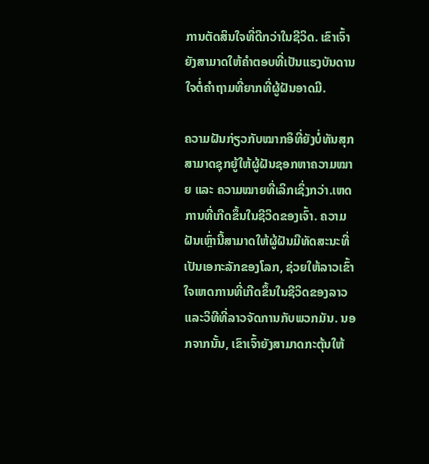ການຕັດສິນໃຈທີ່ດີກວ່າໃນຊີວິດ. ເຂົາເຈົ້າຍັງສາມາດໃຫ້ຄຳຕອບທີ່ເປັນແຮງບັນດານໃຈຕໍ່ຄຳຖາມທີ່ຍາກທີ່ຜູ້ຝັນອາດມີ.

ຄວາມຝັນກ່ຽວກັບໝາກອຶທີ່ຍັງບໍ່ທັນສຸກສາມາດຊຸກຍູ້ໃຫ້ຜູ້ຝັນຊອກຫາຄວາມໝາຍ ແລະ ຄວາມໝາຍທີ່ເລິກເຊິ່ງກວ່າ.ເຫດການທີ່ເກີດຂຶ້ນໃນຊີວິດຂອງເຈົ້າ. ຄວາມຝັນເຫຼົ່ານີ້ສາມາດໃຫ້ຜູ້ຝັນມີທັດສະນະທີ່ເປັນເອກະລັກຂອງໂລກ, ຊ່ວຍໃຫ້ລາວເຂົ້າໃຈເຫດການທີ່ເກີດຂຶ້ນໃນຊີວິດຂອງລາວແລະວິທີທີ່ລາວຈັດການກັບພວກມັນ. ນອກຈາກນັ້ນ, ເຂົາເຈົ້າຍັງສາມາດກະຕຸ້ນໃຫ້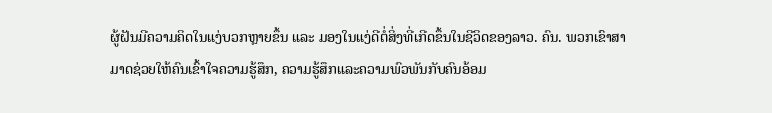ຜູ້ຝັນມີຄວາມຄິດໃນແງ່ບວກຫຼາຍຂຶ້ນ ແລະ ມອງໃນແງ່ດີຕໍ່ສິ່ງທີ່ເກີດຂຶ້ນໃນຊີວິດຂອງລາວ. ຄົນ. ພວກເຂົາສາມາດຊ່ວຍໃຫ້ຄົນເຂົ້າໃຈຄວາມຮູ້ສຶກ, ຄວາມຮູ້ສຶກແລະຄວາມພົວພັນກັບຄົນອ້ອມ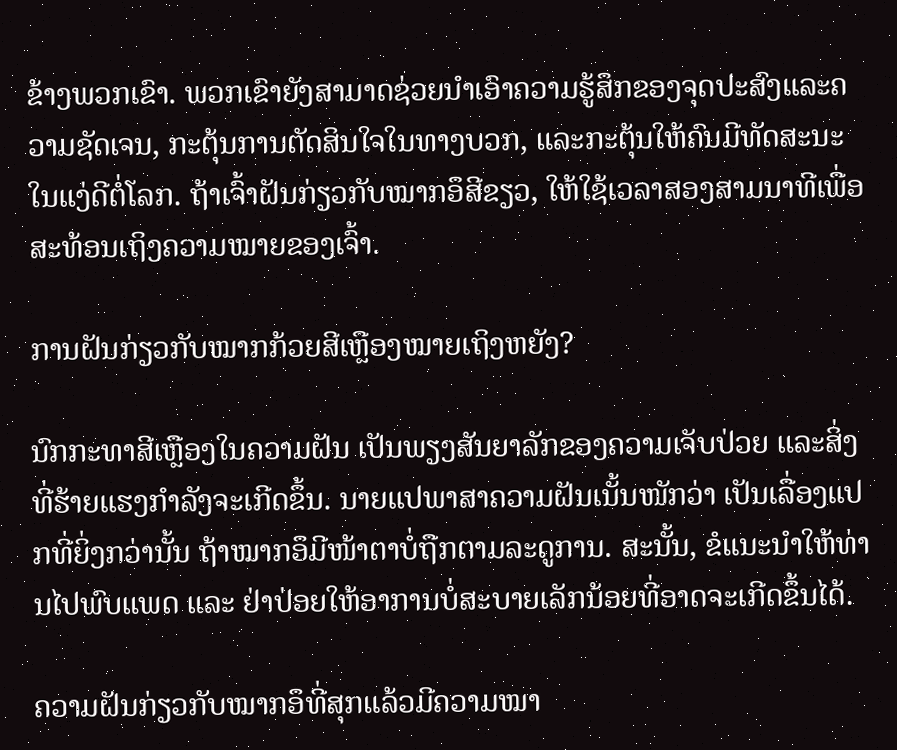ຂ້າງພວກເຂົາ. ພວກເຂົາຍັງສາມາດຊ່ວຍນໍາເອົາຄວາມຮູ້ສຶກຂອງຈຸດປະສົງແລະຄວາມຊັດເຈນ, ກະຕຸ້ນການຕັດສິນໃຈໃນທາງບວກ, ແລະກະຕຸ້ນໃຫ້ຄົນມີທັດສະນະໃນແງ່ດີຕໍ່ໂລກ. ຖ້າເຈົ້າຝັນກ່ຽວກັບໝາກອຶສີຂຽວ, ໃຫ້ໃຊ້ເວລາສອງສາມນາທີເພື່ອສະທ້ອນເຖິງຄວາມໝາຍຂອງເຈົ້າ.

ການຝັນກ່ຽວກັບໝາກກ້ວຍສີເຫຼືອງໝາຍເຖິງຫຍັງ?

ນົກກະທາສີເຫຼືອງໃນຄວາມຝັນ ເປັນພຽງສັນຍາລັກຂອງຄວາມເຈັບປ່ວຍ ແລະສິ່ງທີ່ຮ້າຍແຮງກຳລັງຈະເກີດຂຶ້ນ. ນາຍແປພາສາຄວາມຝັນເນັ້ນໜັກວ່າ ເປັນເລື່ອງແປກທີ່ຍິ່ງກວ່ານັ້ນ ຖ້າໝາກອຶມີໜ້າຕາບໍ່ຖືກຕາມລະດູການ. ສະນັ້ນ, ຂໍແນະນຳໃຫ້ທ່ານໄປພົບແພດ ແລະ ຢ່າປ່ອຍໃຫ້ອາການບໍ່ສະບາຍເລັກນ້ອຍທີ່ອາດຈະເກີດຂຶ້ນໄດ້.

ຄວາມຝັນກ່ຽວກັບໝາກອຶທີ່ສຸກແລ້ວມີຄວາມໝາ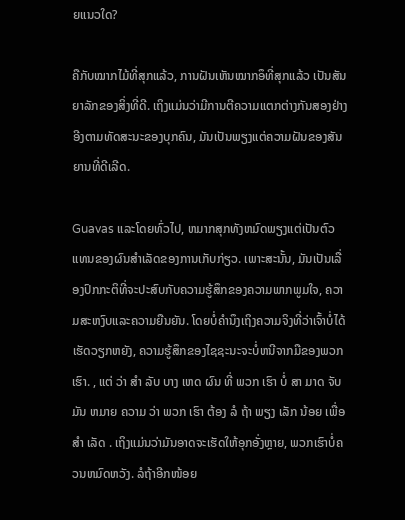ຍແນວໃດ?

ຄືກັບໝາກໄມ້ທີ່ສຸກແລ້ວ, ການຝັນເຫັນໝາກອຶທີ່ສຸກແລ້ວ ເປັນສັນຍາລັກຂອງສິ່ງທີ່ດີ. ເຖິງແມ່ນວ່າມີການຕີຄວາມແຕກຕ່າງກັນສອງຢ່າງອີງຕາມທັດສະນະຂອງບຸກຄົນ, ມັນເປັນພຽງແຕ່ຄວາມຝັນຂອງສັນຍານທີ່ດີເລີດ.

Guavas ແລະໂດຍທົ່ວໄປ, ຫມາກສຸກທັງຫມົດພຽງແຕ່ເປັນຕົວແທນຂອງຜົນສໍາເລັດຂອງການເກັບກ່ຽວ. ເພາະສະນັ້ນ, ມັນເປັນເລື່ອງປົກກະຕິທີ່ຈະປະສົບກັບຄວາມຮູ້ສຶກຂອງຄວາມພາກພູມໃຈ, ຄວາມສະຫງົບແລະຄວາມຍືນຍັນ. ໂດຍບໍ່ຄໍານຶງເຖິງຄວາມຈິງທີ່ວ່າເຈົ້າບໍ່ໄດ້ເຮັດວຽກຫຍັງ, ຄວາມຮູ້ສຶກຂອງໄຊຊະນະຈະບໍ່ຫນີຈາກມືຂອງພວກເຮົາ. , ແຕ່ ວ່າ ສໍາ ລັບ ບາງ ເຫດ ຜົນ ທີ່ ພວກ ເຮົາ ບໍ່ ສາ ມາດ ຈັບ ມັນ ຫມາຍ ຄວາມ ວ່າ ພວກ ເຮົາ ຕ້ອງ ລໍ ຖ້າ ພຽງ ເລັກ ນ້ອຍ ເພື່ອ ສໍາ ເລັດ . ເຖິງແມ່ນວ່າມັນອາດຈະເຮັດໃຫ້ອຸກອັ່ງຫຼາຍ, ພວກເຮົາບໍ່ຄວນຫມົດຫວັງ. ລໍຖ້າອີກໜ້ອຍ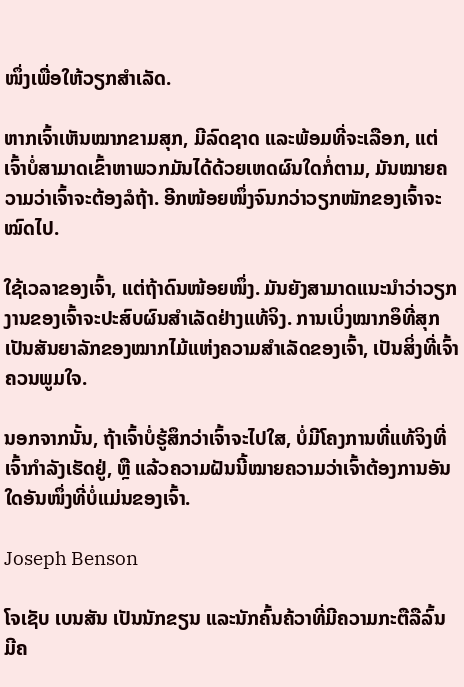ໜຶ່ງເພື່ອໃຫ້ວຽກສຳເລັດ.

ຫາກເຈົ້າເຫັນໝາກຂາມສຸກ, ມີລົດຊາດ ແລະພ້ອມທີ່ຈະເລືອກ, ແຕ່ເຈົ້າບໍ່ສາມາດເຂົ້າຫາພວກມັນໄດ້ດ້ວຍເຫດຜົນໃດກໍ່ຕາມ, ມັນໝາຍຄວາມວ່າເຈົ້າຈະຕ້ອງລໍຖ້າ. ອີກໜ້ອຍໜຶ່ງຈົນກວ່າວຽກໜັກຂອງເຈົ້າຈະໝົດໄປ.

ໃຊ້ເວລາຂອງເຈົ້າ, ແຕ່ຖ້າດົນໜ້ອຍໜຶ່ງ. ມັນຍັງສາມາດແນະນໍາວ່າວຽກງານຂອງເຈົ້າຈະປະສົບຜົນສໍາເລັດຢ່າງແທ້ຈິງ. ການເບິ່ງໝາກອຶທີ່ສຸກເປັນສັນຍາລັກຂອງໝາກໄມ້ແຫ່ງຄວາມສຳເລັດຂອງເຈົ້າ, ເປັນສິ່ງທີ່ເຈົ້າຄວນພູມໃຈ.

ນອກຈາກນັ້ນ, ຖ້າເຈົ້າບໍ່ຮູ້ສຶກວ່າເຈົ້າຈະໄປໃສ, ບໍ່ມີໂຄງການທີ່ແທ້ຈິງທີ່ເຈົ້າກຳລັງເຮັດຢູ່, ຫຼື ແລ້ວຄວາມຝັນນີ້ໝາຍຄວາມວ່າເຈົ້າຕ້ອງການອັນໃດອັນໜຶ່ງທີ່ບໍ່ແມ່ນຂອງເຈົ້າ.

Joseph Benson

ໂຈເຊັບ ເບນສັນ ເປັນນັກຂຽນ ແລະນັກຄົ້ນຄ້ວາທີ່ມີຄວາມກະຕືລືລົ້ນ ມີຄ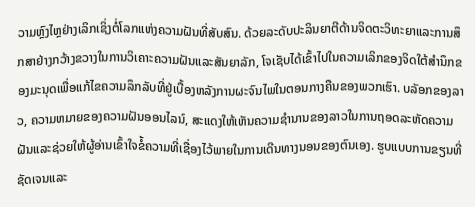ວາມຫຼົງໄຫຼຢ່າງເລິກເຊິ່ງຕໍ່ໂລກແຫ່ງຄວາມຝັນທີ່ສັບສົນ. ດ້ວຍລະດັບປະລິນຍາຕີດ້ານຈິດຕະວິທະຍາແລະການສຶກສາຢ່າງກວ້າງຂວາງໃນການວິເຄາະຄວາມຝັນແລະສັນຍາລັກ, ໂຈເຊັບໄດ້ເຂົ້າໄປໃນຄວາມເລິກຂອງຈິດໃຕ້ສໍານຶກຂອງມະນຸດເພື່ອແກ້ໄຂຄວາມລຶກລັບທີ່ຢູ່ເບື້ອງຫລັງການຜະຈົນໄພໃນຕອນກາງຄືນຂອງພວກເຮົາ. ບລັອກຂອງລາວ, ຄວາມຫມາຍຂອງຄວາມຝັນອອນໄລນ໌, ສະແດງໃຫ້ເຫັນຄວາມຊໍານານຂອງລາວໃນການຖອດລະຫັດຄວາມຝັນແລະຊ່ວຍໃຫ້ຜູ້ອ່ານເຂົ້າໃຈຂໍ້ຄວາມທີ່ເຊື່ອງໄວ້ພາຍໃນການເດີນທາງນອນຂອງຕົນເອງ. ຮູບແບບການຂຽນທີ່ຊັດເຈນແລະ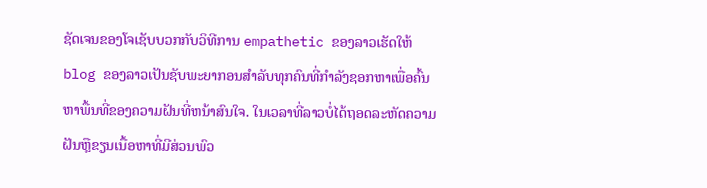ຊັດເຈນຂອງໂຈເຊັບບວກກັບວິທີການ empathetic ຂອງລາວເຮັດໃຫ້ blog ຂອງລາວເປັນຊັບພະຍາກອນສໍາລັບທຸກຄົນທີ່ກໍາລັງຊອກຫາເພື່ອຄົ້ນຫາພື້ນທີ່ຂອງຄວາມຝັນທີ່ຫນ້າສົນໃຈ. ໃນເວລາທີ່ລາວບໍ່ໄດ້ຖອດລະຫັດຄວາມຝັນຫຼືຂຽນເນື້ອຫາທີ່ມີສ່ວນພົວ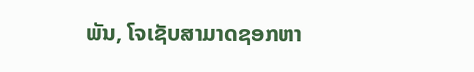ພັນ, ໂຈເຊັບສາມາດຊອກຫາ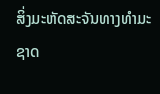ສິ່ງມະຫັດສະຈັນທາງທໍາມະຊາດ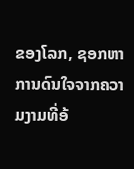ຂອງໂລກ, ຊອກຫາການດົນໃຈຈາກຄວາມງາມທີ່ອ້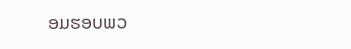ອມຮອບພວ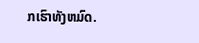ກເຮົາທັງຫມົດ.